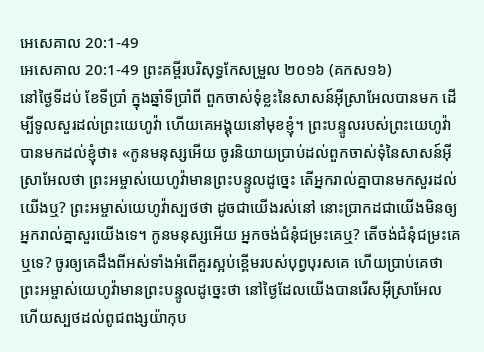អេសេគាល 20:1-49
អេសេគាល 20:1-49 ព្រះគម្ពីរបរិសុទ្ធកែសម្រួល ២០១៦ (គកស១៦)
នៅថ្ងៃទីដប់ ខែទីប្រាំ ក្នុងឆ្នាំទីប្រាំពី ពួកចាស់ទុំខ្លះនៃសាសន៍អ៊ីស្រាអែលបានមក ដើម្បីទូលសួរដល់ព្រះយេហូវ៉ា ហើយគេអង្គុយនៅមុខខ្ញុំ។ ព្រះបន្ទូលរបស់ព្រះយេហូវ៉ាបានមកដល់ខ្ញុំថា៖ «កូនមនុស្សអើយ ចូរនិយាយប្រាប់ដល់ពួកចាស់ទុំនៃសាសន៍អ៊ីស្រាអែលថា ព្រះអម្ចាស់យេហូវ៉ាមានព្រះបន្ទូលដូច្នេះ តើអ្នករាល់គ្នាបានមកសួរដល់យើងឬ? ព្រះអម្ចាស់យេហូវ៉ាស្បថថា ដូចជាយើងរស់នៅ នោះប្រាកដជាយើងមិនឲ្យអ្នករាល់គ្នាសួរយើងទេ។ កូនមនុស្សអើយ អ្នកចង់ជំនុំជម្រះគេឬ? តើចង់ជំនុំជម្រះគេឬទេ? ចូរឲ្យគេដឹងពីអស់ទាំងអំពើគួរស្អប់ខ្ពើមរបស់បុព្វបុរសគេ ហើយប្រាប់គេថា ព្រះអម្ចាស់យេហូវ៉ាមានព្រះបន្ទូលដូច្នេះថា នៅថ្ងៃដែលយើងបានរើសអ៊ីស្រាអែល ហើយស្បថដល់ពូជពង្សយ៉ាកុប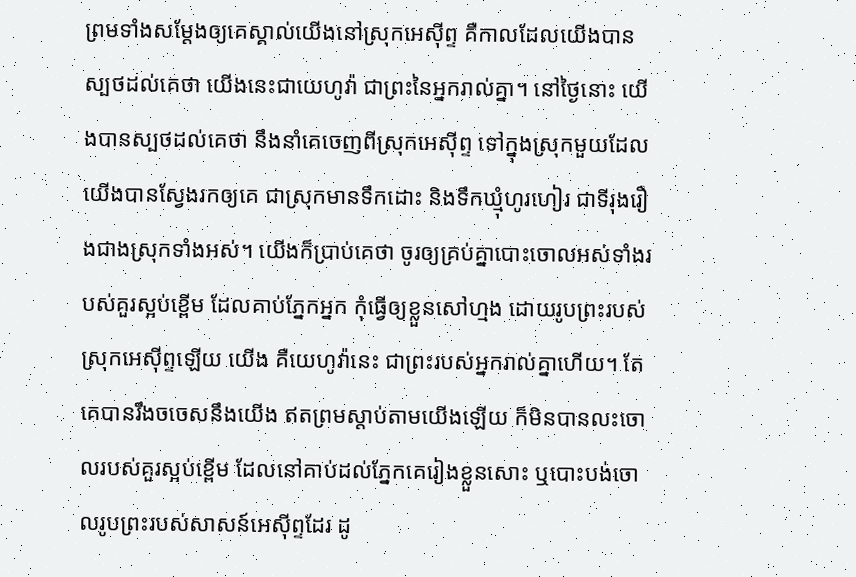ព្រមទាំងសម្ដែងឲ្យគេស្គាល់យើងនៅស្រុកអេស៊ីព្ទ គឺកាលដែលយើងបានស្បថដល់គេថា យើងនេះជាយេហូវ៉ា ជាព្រះនៃអ្នករាល់គ្នា។ នៅថ្ងៃនោះ យើងបានស្បថដល់គេថា នឹងនាំគេចេញពីស្រុកអេស៊ីព្ទ ទៅក្នុងស្រុកមួយដែលយើងបានស្វែងរកឲ្យគេ ជាស្រុកមានទឹកដោះ និងទឹកឃ្មុំហូរហៀរ ជាទីរុងរឿងជាងស្រុកទាំងអស់។ យើងក៏ប្រាប់គេថា ចូរឲ្យគ្រប់គ្នាបោះចោលអស់ទាំងរបស់គួរស្អប់ខ្ពើម ដែលគាប់ភ្នែកអ្នក កុំធ្វើឲ្យខ្លួនសៅហ្មង ដោយរូបព្រះរបស់ស្រុកអេស៊ីព្ទឡើយ យើង គឺយេហូវ៉ានេះ ជាព្រះរបស់អ្នករាល់គ្នាហើយ។ តែគេបានរឹងចចេសនឹងយើង ឥតព្រមស្តាប់តាមយើងឡើយ ក៏មិនបានលះចោលរបស់គួរស្អប់ខ្ពើម ដែលនៅគាប់ដល់ភ្នែកគេរៀងខ្លួនសោះ ឬបោះបង់ចោលរូបព្រះរបស់សាសន៍អេស៊ីព្ទដែរ ដូ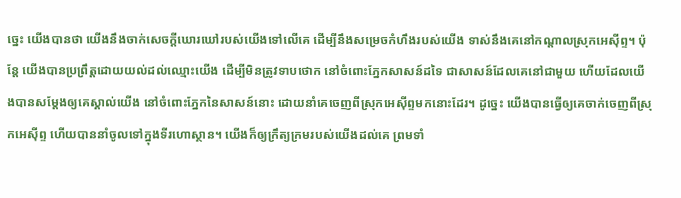ច្នេះ យើងបានថា យើងនឹងចាក់សេចក្ដីឃោរឃៅរបស់យើងទៅលើគេ ដើម្បីនឹងសម្រេចកំហឹងរបស់យើង ទាស់នឹងគេនៅកណ្ដាលស្រុកអេស៊ីព្ទ។ ប៉ុន្តែ យើងបានប្រព្រឹត្តដោយយល់ដល់ឈ្មោះយើង ដើម្បីមិនត្រូវទាបថោក នៅចំពោះភ្នែកសាសន៍ដទៃ ជាសាសន៍ដែលគេនៅជាមួយ ហើយដែលយើងបានសម្ដែងឲ្យគេស្គាល់យើង នៅចំពោះភ្នែកនៃសាសន៍នោះ ដោយនាំគេចេញពីស្រុកអេស៊ីព្ទមកនោះដែរ។ ដូច្នេះ យើងបានធ្វើឲ្យគេចាក់ចេញពីស្រុកអេស៊ីព្ទ ហើយបាននាំចូលទៅក្នុងទីរហោស្ថាន។ យើងក៏ឲ្យក្រឹត្យក្រមរបស់យើងដល់គេ ព្រមទាំ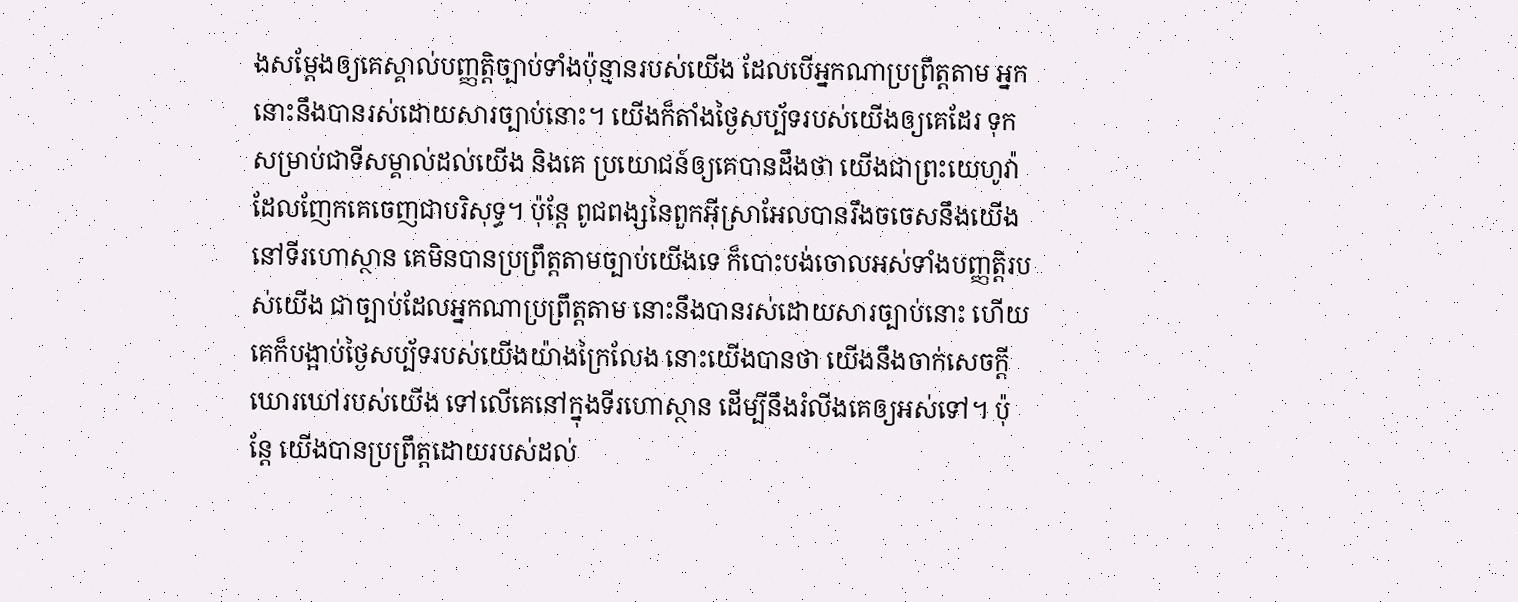ងសម្ដែងឲ្យគេស្គាល់បញ្ញត្តិច្បាប់ទាំងប៉ុន្មានរបស់យើង ដែលបើអ្នកណាប្រព្រឹត្តតាម អ្នកនោះនឹងបានរស់ដោយសារច្បាប់នោះ។ យើងក៏តាំងថ្ងៃសប្ប័ទរបស់យើងឲ្យគេដែរ ទុកសម្រាប់ជាទីសម្គាល់ដល់យើង និងគេ ប្រយោជន៍ឲ្យគេបានដឹងថា យើងជាព្រះយេហូវ៉ាដែលញែកគេចេញជាបរិសុទ្ធ។ ប៉ុន្តែ ពូជពង្សនៃពួកអ៊ីស្រាអែលបានរឹងចចេសនឹងយើង នៅទីរហោស្ថាន គេមិនបានប្រព្រឹត្តតាមច្បាប់យើងទេ ក៏បោះបង់ចោលអស់ទាំងបញ្ញត្តិរបស់យើង ជាច្បាប់ដែលអ្នកណាប្រព្រឹត្តតាម នោះនឹងបានរស់ដោយសារច្បាប់នោះ ហើយគេក៏បង្អាប់ថ្ងៃសប្ប័ទរបស់យើងយ៉ាងក្រៃលែង នោះយើងបានថា យើងនឹងចាក់សេចក្ដីឃោរឃៅរបស់យើង ទៅលើគេនៅក្នុងទីរហោស្ថាន ដើម្បីនឹងរំលីងគេឲ្យអស់ទៅ។ ប៉ុន្តែ យើងបានប្រព្រឹត្តដោយរបស់ដល់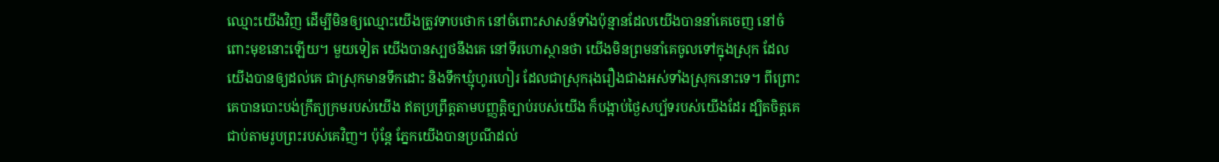ឈ្មោះយើងវិញ ដើម្បីមិនឲ្យឈ្មោះយើងត្រូវទាបថោក នៅចំពោះសាសន៍ទាំងប៉ុន្មានដែលយើងបាននាំគេចេញ នៅចំពោះមុខនោះឡើយ។ មួយទៀត យើងបានស្បថនឹងគេ នៅទីរហោស្ថានថា យើងមិនព្រមនាំគេចូលទៅក្នុងស្រុក ដែលយើងបានឲ្យដល់គេ ជាស្រុកមានទឹកដោះ និងទឹកឃ្មុំហូរហៀរ ដែលជាស្រុករុងរឿងជាងអស់ទាំងស្រុកនោះទេ។ ពីព្រោះគេបានបោះបង់ក្រឹត្យក្រមរបស់យើង ឥតប្រព្រឹត្តតាមបញ្ញត្តិច្បាប់របស់យើង ក៏បង្អាប់ថ្ងៃសប្ប័ទរបស់យើងដែរ ដ្បិតចិត្តគេជាប់តាមរូបព្រះរបស់គេវិញ។ ប៉ុន្តែ ភ្នែកយើងបានប្រណីដល់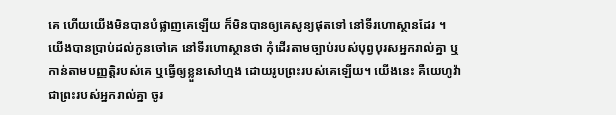គេ ហើយយើងមិនបានបំផ្លាញគេឡើយ ក៏មិនបានឲ្យគេសូន្យផុតទៅ នៅទីរហោស្ថានដែរ ។ យើងបានប្រាប់ដល់កូនចៅគេ នៅទីរហោស្ថានថា កុំដើរតាមច្បាប់របស់បុព្វបុរសអ្នករាល់គ្នា ឬកាន់តាមបញ្ញត្តិរបស់គេ ឬធ្វើឲ្យខ្លួនសៅហ្មង ដោយរូបព្រះរបស់គេឡើយ។ យើងនេះ គឺយេហូវ៉ា ជាព្រះរបស់អ្នករាល់គ្នា ចូរ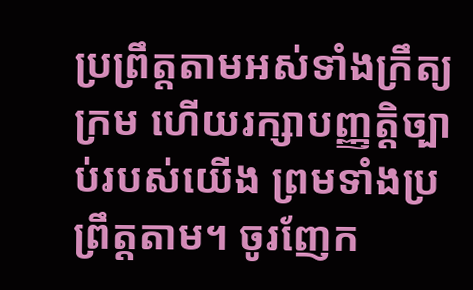ប្រព្រឹត្តតាមអស់ទាំងក្រឹត្យក្រម ហើយរក្សាបញ្ញត្តិច្បាប់របស់យើង ព្រមទាំងប្រព្រឹត្តតាម។ ចូរញែក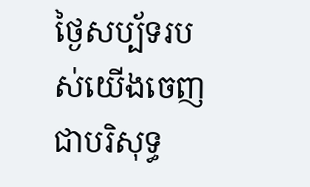ថ្ងៃសប្ប័ទរបស់យើងចេញជាបរិសុទ្ធ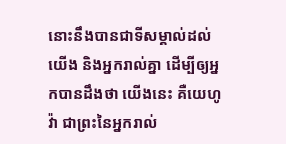នោះនឹងបានជាទីសម្គាល់ដល់យើង និងអ្នករាល់គ្នា ដើម្បីឲ្យអ្នកបានដឹងថា យើងនេះ គឺយេហូវ៉ា ជាព្រះនៃអ្នករាល់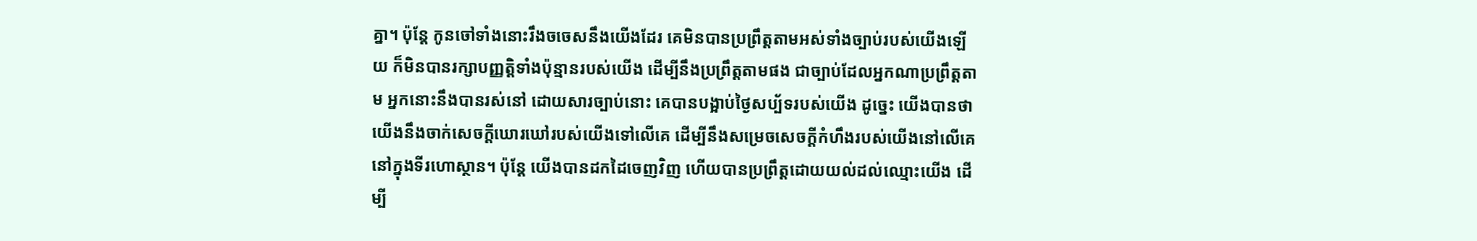គ្នា។ ប៉ុន្តែ កូនចៅទាំងនោះរឹងចចេសនឹងយើងដែរ គេមិនបានប្រព្រឹត្តតាមអស់ទាំងច្បាប់របស់យើងឡើយ ក៏មិនបានរក្សាបញ្ញត្តិទាំងប៉ុន្មានរបស់យើង ដើម្បីនឹងប្រព្រឹត្តតាមផង ជាច្បាប់ដែលអ្នកណាប្រព្រឹត្តតាម អ្នកនោះនឹងបានរស់នៅ ដោយសារច្បាប់នោះ គេបានបង្អាប់ថ្ងៃសប្ប័ទរបស់យើង ដូច្នេះ យើងបានថា យើងនឹងចាក់សេចក្ដីឃោរឃៅរបស់យើងទៅលើគេ ដើម្បីនឹងសម្រេចសេចក្ដីកំហឹងរបស់យើងនៅលើគេ នៅក្នុងទីរហោស្ថាន។ ប៉ុន្តែ យើងបានដកដៃចេញវិញ ហើយបានប្រព្រឹត្តដោយយល់ដល់ឈ្មោះយើង ដើម្បី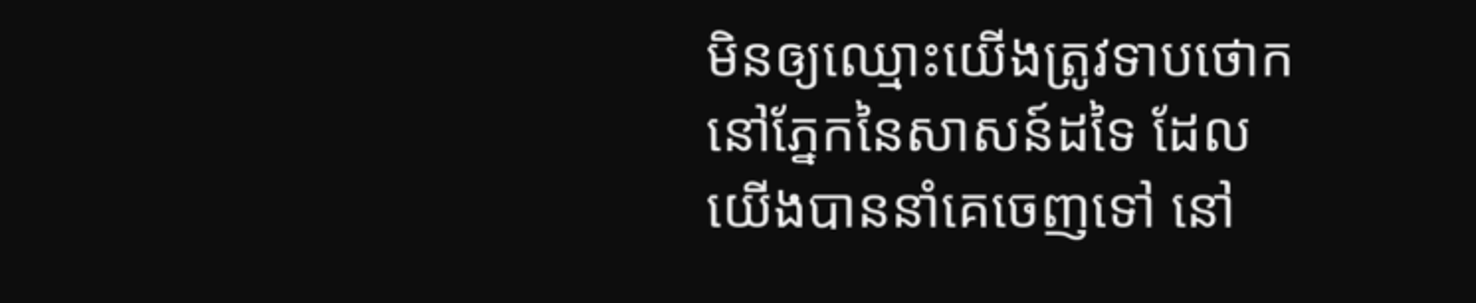មិនឲ្យឈ្មោះយើងត្រូវទាបថោក នៅភ្នែកនៃសាសន៍ដទៃ ដែលយើងបាននាំគេចេញទៅ នៅ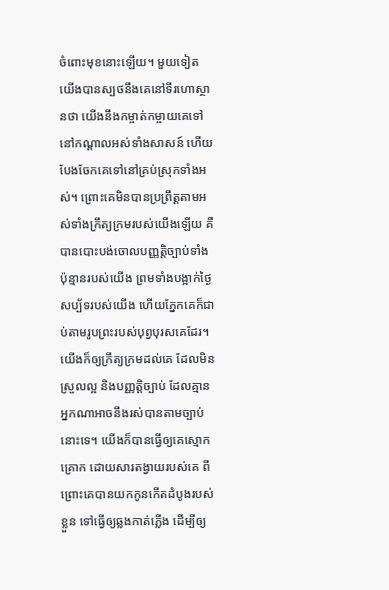ចំពោះមុខនោះឡើយ។ មួយទៀត យើងបានស្បថនឹងគេនៅទីរហោស្ថានថា យើងនឹងកម្ចាត់កម្ចាយគេទៅនៅកណ្ដាលអស់ទាំងសាសន៍ ហើយបែងចែកគេទៅនៅគ្រប់ស្រុកទាំងអស់។ ព្រោះគេមិនបានប្រព្រឹត្តតាមអស់ទាំងក្រឹត្យក្រមរបស់យើងឡើយ គឺបានបោះបង់ចោលបញ្ញត្តិច្បាប់ទាំងប៉ុន្មានរបស់យើង ព្រមទាំងបង្អាក់ថ្ងៃសប្ប័ទរបស់យើង ហើយភ្នែកគេក៏ជាប់តាមរូបព្រះរបស់បុព្វបុរសគេដែរ។ យើងក៏ឲ្យក្រឹត្យក្រមដល់គេ ដែលមិនស្រួលល្អ និងបញ្ញត្តិច្បាប់ ដែលគ្មានអ្នកណាអាចនឹងរស់បានតាមច្បាប់នោះទេ។ យើងក៏បានធ្វើឲ្យគេស្មោកគ្រោក ដោយសារតង្វាយរបស់គេ ពីព្រោះគេបានយកកូនកើតដំបូងរបស់ខ្លួន ទៅធ្វើឲ្យឆ្លងកាត់ភ្លើង ដើម្បីឲ្យ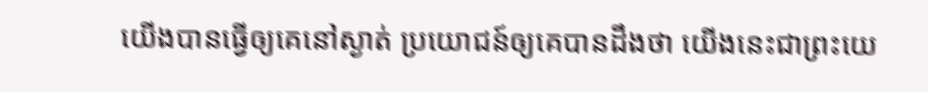យើងបានធ្វើឲ្យគេនៅស្ងាត់ ប្រយោជន៍ឲ្យគេបានដឹងថា យើងនេះជាព្រះយេ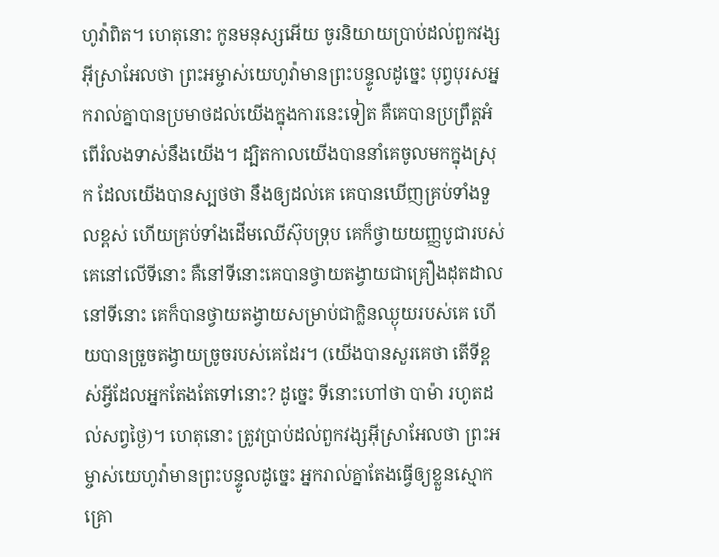ហូវ៉ាពិត។ ហេតុនោះ កូនមនុស្សអើយ ចូរនិយាយប្រាប់ដល់ពួកវង្សអ៊ីស្រាអែលថា ព្រះអម្ចាស់យេហូវ៉ាមានព្រះបន្ទូលដូច្នេះ បុព្វបុរសអ្នករាល់គ្នាបានប្រមាថដល់យើងក្នុងការនេះទៀត គឺគេបានប្រព្រឹត្តអំពើរំលងទាស់នឹងយើង។ ដ្បិតកាលយើងបាននាំគេចូលមកក្នុងស្រុក ដែលយើងបានស្បថថា នឹងឲ្យដល់គេ គេបានឃើញគ្រប់ទាំងទួលខ្ពស់ ហើយគ្រប់ទាំងដើមឈើស៊ុបទ្រុប គេក៏ថ្វាយយញ្ញបូជារបស់គេនៅលើទីនោះ គឺនៅទីនោះគេបានថ្វាយតង្វាយជាគ្រឿងដុតដាល នៅទីនោះ គេក៏បានថ្វាយតង្វាយសម្រាប់ជាក្លិនឈ្ងុយរបស់គេ ហើយបានច្រួចតង្វាយច្រូចរបស់គេដែរ។ (យើងបានសួរគេថា តើទីខ្ពស់អ្វីដែលអ្នកតែងតែទៅនោះ? ដូច្នេះ ទីនោះហៅថា បាម៉ា រហូតដល់សព្វថ្ងៃ)។ ហេតុនោះ ត្រូវប្រាប់ដល់ពួកវង្សអ៊ីស្រាអែលថា ព្រះអម្ចាស់យេហូវ៉ាមានព្រះបន្ទូលដូច្នេះ អ្នករាល់គ្នាតែងធ្វើឲ្យខ្លួនស្មោកគ្រោ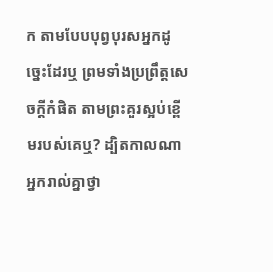ក តាមបែបបុព្វបុរសអ្នកដូច្នេះដែរឬ ព្រមទាំងប្រព្រឹត្តសេចក្ដីកំផិត តាមព្រះគួរស្អប់ខ្ពើមរបស់គេឬ? ដ្បិតកាលណាអ្នករាល់គ្នាថ្វា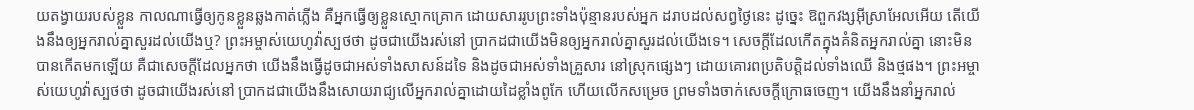យតង្វាយរបស់ខ្លួន កាលណាធ្វើឲ្យកូនខ្លួនឆ្លងកាត់ភ្លើង គឺអ្នកធ្វើឲ្យខ្លួនស្មោកគ្រោក ដោយសាររូបព្រះទាំងប៉ុន្មានរបស់អ្នក ដរាបដល់សព្វថ្ងៃនេះ ដូច្នេះ ឱពួកវង្សអ៊ីស្រាអែលអើយ តើយើងនឹងឲ្យអ្នករាល់គ្នាសួរដល់យើងឬ? ព្រះអម្ចាស់យេហូវ៉ាស្បថថា ដូចជាយើងរស់នៅ ប្រាកដជាយើងមិនឲ្យអ្នករាល់គ្នាសួរដល់យើងទេ។ សេចក្ដីដែលកើតក្នុងគំនិតអ្នករាល់គ្នា នោះមិនបានកើតមកឡើយ គឺជាសេចក្ដីដែលអ្នកថា យើងនឹងធ្វើដូចជាអស់ទាំងសាសន៍ដទៃ និងដូចជាអស់ទាំងគ្រួសារ នៅស្រុកផ្សេងៗ ដោយគោរពប្រតិបត្តិដល់ទាំងឈើ និងថ្មផង។ ព្រះអម្ចាស់យេហូវ៉ាស្បថថា ដូចជាយើងរស់នៅ ប្រាកដជាយើងនឹងសោយរាជ្យលើអ្នករាល់គ្នាដោយដៃខ្លាំងពូកែ ហើយលើកសម្រេច ព្រមទាំងចាក់សេចក្ដីក្រោធចេញ។ យើងនឹងនាំអ្នករាល់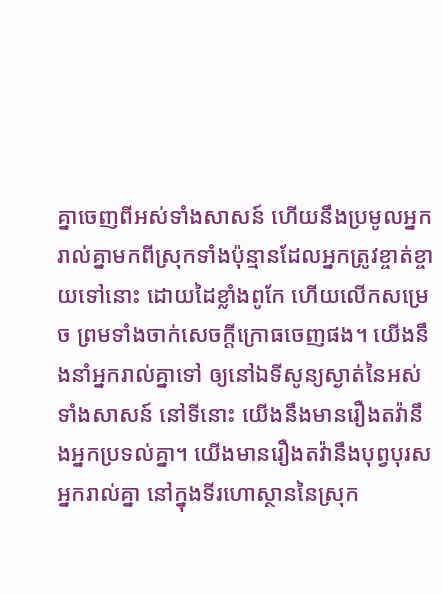គ្នាចេញពីអស់ទាំងសាសន៍ ហើយនឹងប្រមូលអ្នករាល់គ្នាមកពីស្រុកទាំងប៉ុន្មានដែលអ្នកត្រូវខ្ចាត់ខ្ចាយទៅនោះ ដោយដៃខ្លាំងពូកែ ហើយលើកសម្រេច ព្រមទាំងចាក់សេចក្ដីក្រោធចេញផង។ យើងនឹងនាំអ្នករាល់គ្នាទៅ ឲ្យនៅឯទីសូន្យស្ងាត់នៃអស់ទាំងសាសន៍ នៅទីនោះ យើងនឹងមានរឿងតវ៉ានឹងអ្នកប្រទល់គ្នា។ យើងមានរឿងតវ៉ានឹងបុព្វបុរសអ្នករាល់គ្នា នៅក្នុងទីរហោស្ថាននៃស្រុក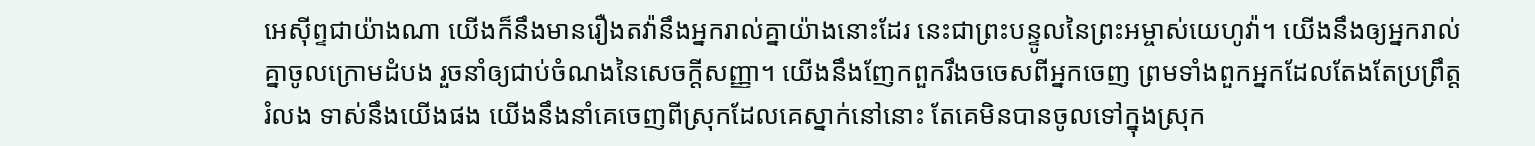អេស៊ីព្ទជាយ៉ាងណា យើងក៏នឹងមានរឿងតវ៉ានឹងអ្នករាល់គ្នាយ៉ាងនោះដែរ នេះជាព្រះបន្ទូលនៃព្រះអម្ចាស់យេហូវ៉ា។ យើងនឹងឲ្យអ្នករាល់គ្នាចូលក្រោមដំបង រួចនាំឲ្យជាប់ចំណងនៃសេចក្ដីសញ្ញា។ យើងនឹងញែកពួករឹងចចេសពីអ្នកចេញ ព្រមទាំងពួកអ្នកដែលតែងតែប្រព្រឹត្តរំលង ទាស់នឹងយើងផង យើងនឹងនាំគេចេញពីស្រុកដែលគេស្នាក់នៅនោះ តែគេមិនបានចូលទៅក្នុងស្រុក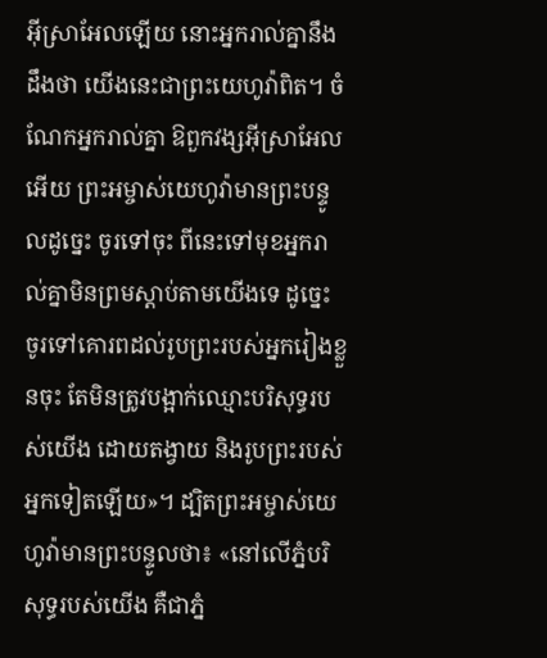អ៊ីស្រាអែលឡើយ នោះអ្នករាល់គ្នានឹងដឹងថា យើងនេះជាព្រះយេហូវ៉ាពិត។ ចំណែកអ្នករាល់គ្នា ឱពួកវង្សអ៊ីស្រាអែលអើយ ព្រះអម្ចាស់យេហូវ៉ាមានព្រះបន្ទូលដូច្នេះ ចូរទៅចុះ ពីនេះទៅមុខអ្នករាល់គ្នាមិនព្រមស្តាប់តាមយើងទេ ដូច្នេះ ចូរទៅគោរពដល់រូបព្រះរបស់អ្នករៀងខ្លួនចុះ តែមិនត្រូវបង្អាក់ឈ្មោះបរិសុទ្ធរបស់យើង ដោយតង្វាយ និងរូបព្រះរបស់អ្នកទៀតឡើយ»។ ដ្បិតព្រះអម្ចាស់យេហូវ៉ាមានព្រះបន្ទូលថា៖ «នៅលើភ្នំបរិសុទ្ធរបស់យើង គឺជាភ្នំ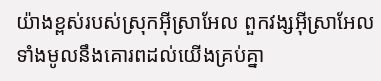យ៉ាងខ្ពស់របស់ស្រុកអ៊ីស្រាអែល ពួកវង្សអ៊ីស្រាអែលទាំងមូលនឹងគោរពដល់យើងគ្រប់គ្នា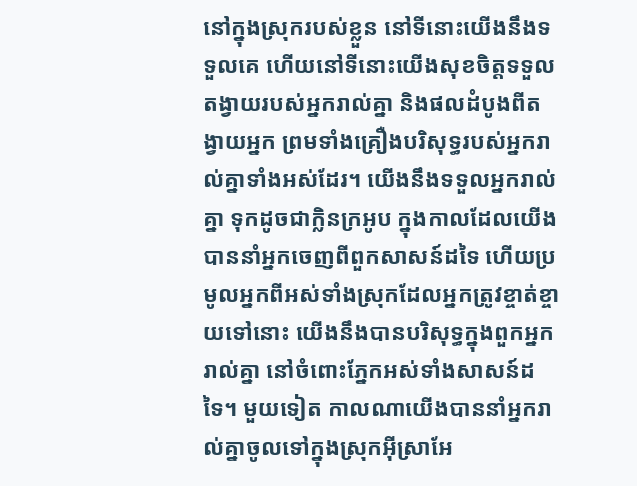នៅក្នុងស្រុករបស់ខ្លួន នៅទីនោះយើងនឹងទទួលគេ ហើយនៅទីនោះយើងសុខចិត្តទទួលតង្វាយរបស់អ្នករាល់គ្នា និងផលដំបូងពីតង្វាយអ្នក ព្រមទាំងគ្រឿងបរិសុទ្ធរបស់អ្នករាល់គ្នាទាំងអស់ដែរ។ យើងនឹងទទួលអ្នករាល់គ្នា ទុកដូចជាក្លិនក្រអូប ក្នុងកាលដែលយើងបាននាំអ្នកចេញពីពួកសាសន៍ដទៃ ហើយប្រមូលអ្នកពីអស់ទាំងស្រុកដែលអ្នកត្រូវខ្ចាត់ខ្ចាយទៅនោះ យើងនឹងបានបរិសុទ្ធក្នុងពួកអ្នករាល់គ្នា នៅចំពោះភ្នែកអស់ទាំងសាសន៍ដទៃ។ មួយទៀត កាលណាយើងបាននាំអ្នករាល់គ្នាចូលទៅក្នុងស្រុកអ៊ីស្រាអែ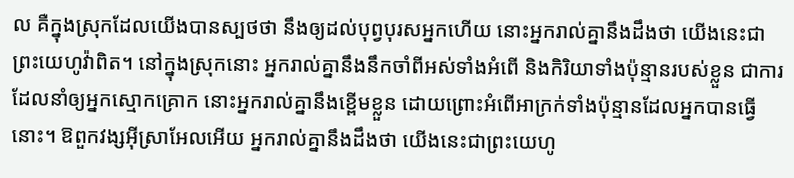ល គឺក្នុងស្រុកដែលយើងបានស្បថថា នឹងឲ្យដល់បុព្វបុរសអ្នកហើយ នោះអ្នករាល់គ្នានឹងដឹងថា យើងនេះជាព្រះយេហូវ៉ាពិត។ នៅក្នុងស្រុកនោះ អ្នករាល់គ្នានឹងនឹកចាំពីអស់ទាំងអំពើ និងកិរិយាទាំងប៉ុន្មានរបស់ខ្លួន ជាការដែលនាំឲ្យអ្នកស្មោកគ្រោក នោះអ្នករាល់គ្នានឹងខ្ពើមខ្លួន ដោយព្រោះអំពើអាក្រក់ទាំងប៉ុន្មានដែលអ្នកបានធ្វើនោះ។ ឱពួកវង្សអ៊ីស្រាអែលអើយ អ្នករាល់គ្នានឹងដឹងថា យើងនេះជាព្រះយេហូ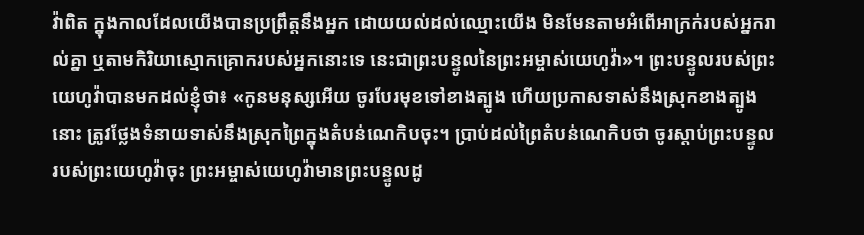វ៉ាពិត ក្នុងកាលដែលយើងបានប្រព្រឹត្តនឹងអ្នក ដោយយល់ដល់ឈ្មោះយើង មិនមែនតាមអំពើអាក្រក់របស់អ្នករាល់គ្នា ឬតាមកិរិយាស្មោកគ្រោករបស់អ្នកនោះទេ នេះជាព្រះបន្ទូលនៃព្រះអម្ចាស់យេហូវ៉ា»។ ព្រះបន្ទូលរបស់ព្រះយេហូវ៉ាបានមកដល់ខ្ញុំថា៖ «កូនមនុស្សអើយ ចូរបែរមុខទៅខាងត្បូង ហើយប្រកាសទាស់នឹងស្រុកខាងត្បូងនោះ ត្រូវថ្លែងទំនាយទាស់នឹងស្រុកព្រៃក្នុងតំបន់ណេកិបចុះ។ ប្រាប់ដល់ព្រៃតំបន់ណេកិបថា ចូរស្តាប់ព្រះបន្ទូលរបស់ព្រះយេហូវ៉ាចុះ ព្រះអម្ចាស់យេហូវ៉ាមានព្រះបន្ទូលដូ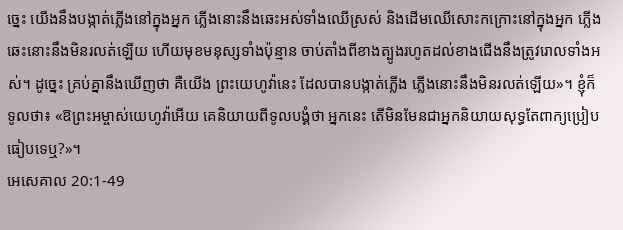ច្នេះ យើងនឹងបង្កាត់ភ្លើងនៅក្នុងអ្នក ភ្លើងនោះនឹងឆេះអស់ទាំងឈើស្រស់ និងដើមឈើសោះកក្រោះនៅក្នុងអ្នក ភ្លើងឆេះនោះនឹងមិនរលត់ឡើយ ហើយមុខមនុស្សទាំងប៉ុន្មាន ចាប់តាំងពីខាងត្បូងរហូតដល់ខាងជើងនឹងត្រូវរោលទាំងអស់។ ដូច្នេះ គ្រប់គ្នានឹងឃើញថា គឺយើង ព្រះយេហូវ៉ានេះ ដែលបានបង្កាត់ភ្លើង ភ្លើងនោះនឹងមិនរលត់ឡើយ»។ ខ្ញុំក៏ទូលថា៖ «ឱព្រះអម្ចាស់យេហូវ៉ាអើយ គេនិយាយពីទូលបង្គំថា អ្នកនេះ តើមិនមែនជាអ្នកនិយាយសុទ្ធតែពាក្យប្រៀបធៀបទេឬ?»។
អេសេគាល 20:1-49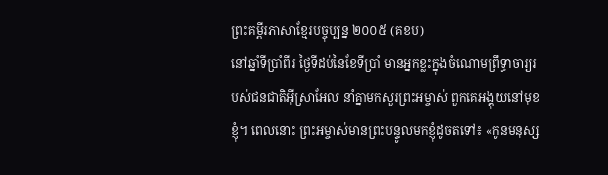ព្រះគម្ពីរភាសាខ្មែរបច្ចុប្បន្ន ២០០៥ (គខប)
នៅឆ្នាំទីប្រាំពីរ ថ្ងៃទីដប់នៃខែទីប្រាំ មានអ្នកខ្លះក្នុងចំណោមព្រឹទ្ធាចារ្យរបស់ជនជាតិអ៊ីស្រាអែល នាំគ្នាមកសួរព្រះអម្ចាស់ ពួកគេអង្គុយនៅមុខខ្ញុំ។ ពេលនោះ ព្រះអម្ចាស់មានព្រះបន្ទូលមកខ្ញុំដូចតទៅ៖ «កូនមនុស្ស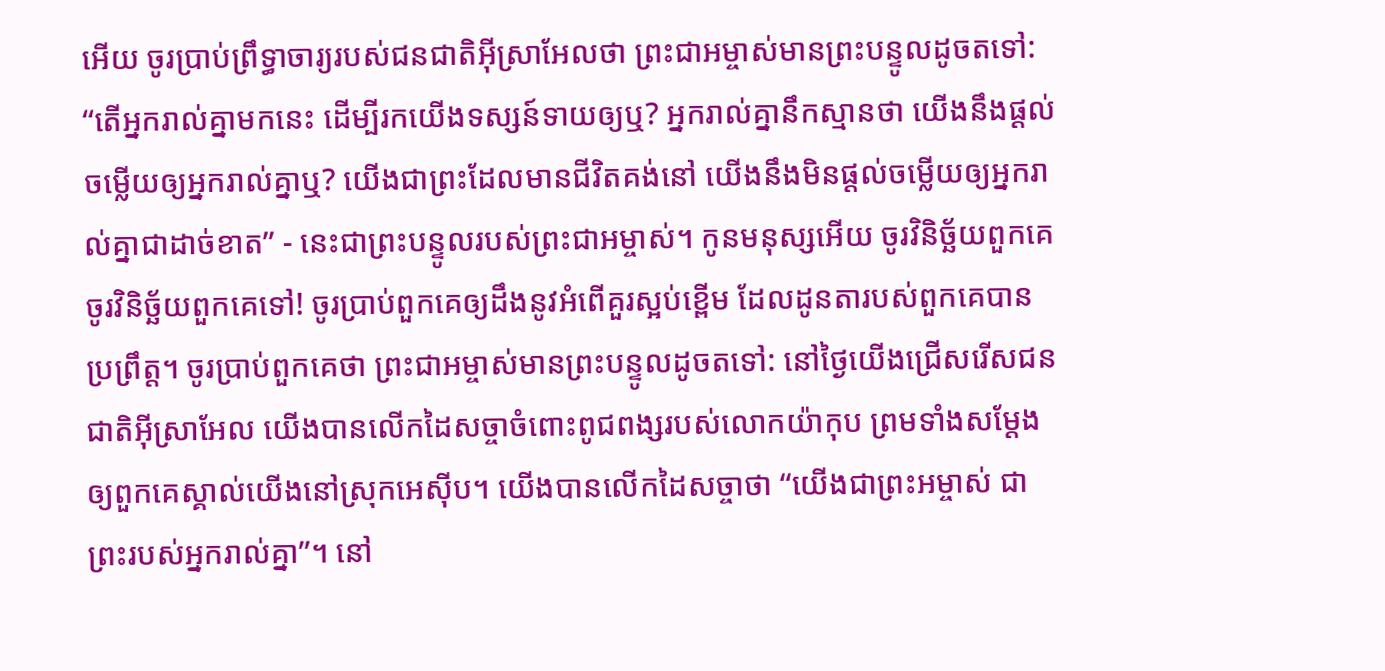អើយ ចូរប្រាប់ព្រឹទ្ធាចារ្យរបស់ជនជាតិអ៊ីស្រាអែលថា ព្រះជាអម្ចាស់មានព្រះបន្ទូលដូចតទៅ: “តើអ្នករាល់គ្នាមកនេះ ដើម្បីរកយើងទស្សន៍ទាយឲ្យឬ? អ្នករាល់គ្នានឹកស្មានថា យើងនឹងផ្ដល់ចម្លើយឲ្យអ្នករាល់គ្នាឬ? យើងជាព្រះដែលមានជីវិតគង់នៅ យើងនឹងមិនផ្ដល់ចម្លើយឲ្យអ្នករាល់គ្នាជាដាច់ខាត” - នេះជាព្រះបន្ទូលរបស់ព្រះជាអម្ចាស់។ កូនមនុស្សអើយ ចូរវិនិច្ឆ័យពួកគេ ចូរវិនិច្ឆ័យពួកគេទៅ! ចូរប្រាប់ពួកគេឲ្យដឹងនូវអំពើគួរស្អប់ខ្ពើម ដែលដូនតារបស់ពួកគេបានប្រព្រឹត្ត។ ចូរប្រាប់ពួកគេថា ព្រះជាអម្ចាស់មានព្រះបន្ទូលដូចតទៅ: នៅថ្ងៃយើងជ្រើសរើសជនជាតិអ៊ីស្រាអែល យើងបានលើកដៃសច្ចាចំពោះពូជពង្សរបស់លោកយ៉ាកុប ព្រមទាំងសម្តែងឲ្យពួកគេស្គាល់យើងនៅស្រុកអេស៊ីប។ យើងបានលើកដៃសច្ចាថា “យើងជាព្រះអម្ចាស់ ជាព្រះរបស់អ្នករាល់គ្នា”។ នៅ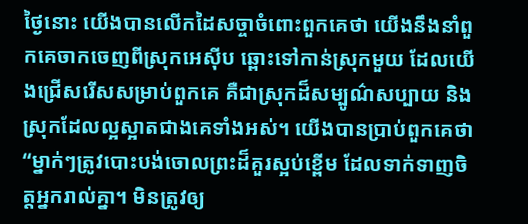ថ្ងៃនោះ យើងបានលើកដៃសច្ចាចំពោះពួកគេថា យើងនឹងនាំពួកគេចាកចេញពីស្រុកអេស៊ីប ឆ្ពោះទៅកាន់ស្រុកមួយ ដែលយើងជ្រើសរើសសម្រាប់ពួកគេ គឺជាស្រុកដ៏សម្បូណ៌សប្បាយ និងស្រុកដែលល្អស្អាតជាងគេទាំងអស់។ យើងបានប្រាប់ពួកគេថា “ម្នាក់ៗត្រូវបោះបង់ចោលព្រះដ៏គួរស្អប់ខ្ពើម ដែលទាក់ទាញចិត្តអ្នករាល់គ្នា។ មិនត្រូវឲ្យ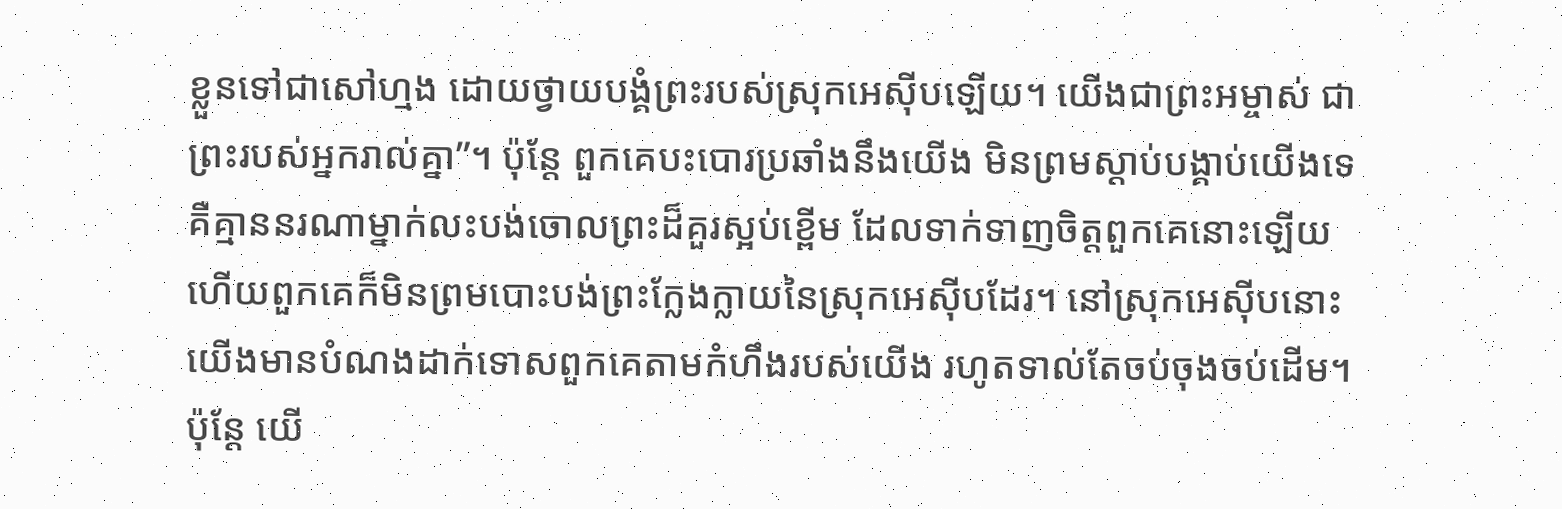ខ្លួនទៅជាសៅហ្មង ដោយថ្វាយបង្គំព្រះរបស់ស្រុកអេស៊ីបឡើយ។ យើងជាព្រះអម្ចាស់ ជាព្រះរបស់អ្នករាល់គ្នា”។ ប៉ុន្តែ ពួកគេបះបោរប្រឆាំងនឹងយើង មិនព្រមស្ដាប់បង្គាប់យើងទេ គឺគ្មាននរណាម្នាក់លះបង់ចោលព្រះដ៏គួរស្អប់ខ្ពើម ដែលទាក់ទាញចិត្តពួកគេនោះឡើយ ហើយពួកគេក៏មិនព្រមបោះបង់ព្រះក្លែងក្លាយនៃស្រុកអេស៊ីបដែរ។ នៅស្រុកអេស៊ីបនោះ យើងមានបំណងដាក់ទោសពួកគេតាមកំហឹងរបស់យើង រហូតទាល់តែចប់ចុងចប់ដើម។ ប៉ុន្តែ យើ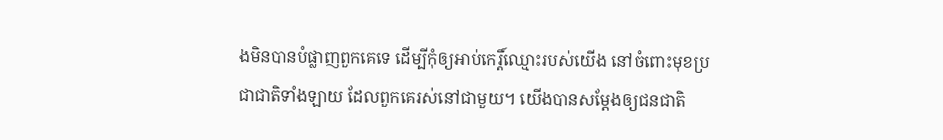ងមិនបានបំផ្លាញពួកគេទេ ដើម្បីកុំឲ្យអាប់កេរ្តិ៍ឈ្មោះរបស់យើង នៅចំពោះមុខប្រជាជាតិទាំងឡាយ ដែលពួកគេរស់នៅជាមួយ។ យើងបានសម្តែងឲ្យជនជាតិ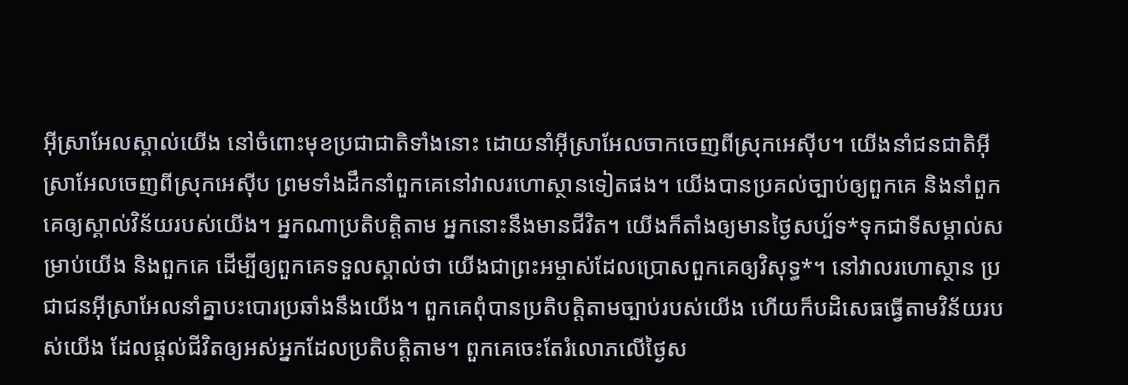អ៊ីស្រាអែលស្គាល់យើង នៅចំពោះមុខប្រជាជាតិទាំងនោះ ដោយនាំអ៊ីស្រាអែលចាកចេញពីស្រុកអេស៊ីប។ យើងនាំជនជាតិអ៊ីស្រាអែលចេញពីស្រុកអេស៊ីប ព្រមទាំងដឹកនាំពួកគេនៅវាលរហោស្ថានទៀតផង។ យើងបានប្រគល់ច្បាប់ឲ្យពួកគេ និងនាំពួកគេឲ្យស្គាល់វិន័យរបស់យើង។ អ្នកណាប្រតិបត្តិតាម អ្នកនោះនឹងមានជីវិត។ យើងក៏តាំងឲ្យមានថ្ងៃសប្ប័ទ*ទុកជាទីសម្គាល់សម្រាប់យើង និងពួកគេ ដើម្បីឲ្យពួកគេទទួលស្គាល់ថា យើងជាព្រះអម្ចាស់ដែលប្រោសពួកគេឲ្យវិសុទ្ធ*។ នៅវាលរហោស្ថាន ប្រជាជនអ៊ីស្រាអែលនាំគ្នាបះបោរប្រឆាំងនឹងយើង។ ពួកគេពុំបានប្រតិបត្តិតាមច្បាប់របស់យើង ហើយក៏បដិសេធធ្វើតាមវិន័យរបស់យើង ដែលផ្ដល់ជីវិតឲ្យអស់អ្នកដែលប្រតិបត្តិតាម។ ពួកគេចេះតែរំលោភលើថ្ងៃស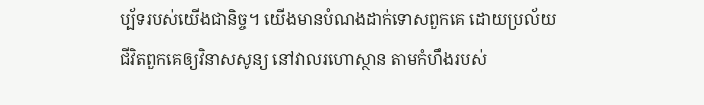ប្ប័ទរបស់យើងជានិច្ច។ យើងមានបំណងដាក់ទោសពួកគេ ដោយប្រល័យជីវិតពួកគេឲ្យវិនាសសូន្យ នៅវាលរហោស្ថាន តាមកំហឹងរបស់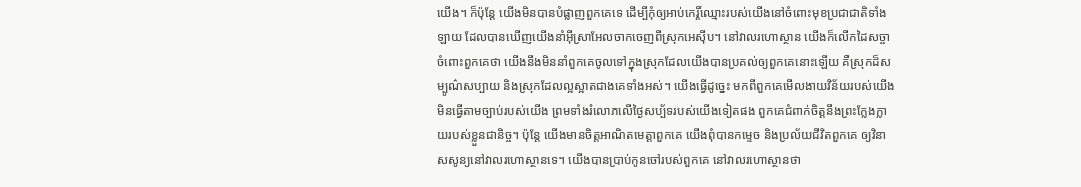យើង។ ក៏ប៉ុន្តែ យើងមិនបានបំផ្លាញពួកគេទេ ដើម្បីកុំឲ្យអាប់កេរ្តិ៍ឈ្មោះរបស់យើងនៅចំពោះមុខប្រជាជាតិទាំងឡាយ ដែលបានឃើញយើងនាំអ៊ីស្រាអែលចាកចេញពីស្រុកអេស៊ីប។ នៅវាលរហោស្ថាន យើងក៏លើកដៃសច្ចាចំពោះពួកគេថា យើងនឹងមិននាំពួកគេចូលទៅក្នុងស្រុកដែលយើងបានប្រគល់ឲ្យពួកគេនោះឡើយ គឺស្រុកដ៏សម្បូណ៌សប្បាយ និងស្រុកដែលល្អស្អាតជាងគេទាំងអស់។ យើងធ្វើដូច្នេះ មកពីពួកគេមើលងាយវិន័យរបស់យើង មិនធ្វើតាមច្បាប់របស់យើង ព្រមទាំងរំលោភលើថ្ងៃសប្ប័ទរបស់យើងទៀតផង ពួកគេជំពាក់ចិត្តនឹងព្រះក្លែងក្លាយរបស់ខ្លួនជានិច្ច។ ប៉ុន្តែ យើងមានចិត្តអាណិតមេត្តាពួកគេ យើងពុំបានកម្ទេច និងប្រល័យជីវិតពួកគេ ឲ្យវិនាសសូន្យនៅវាលរហោស្ថានទេ។ យើងបានប្រាប់កូនចៅរបស់ពួកគេ នៅវាលរហោស្ថានថា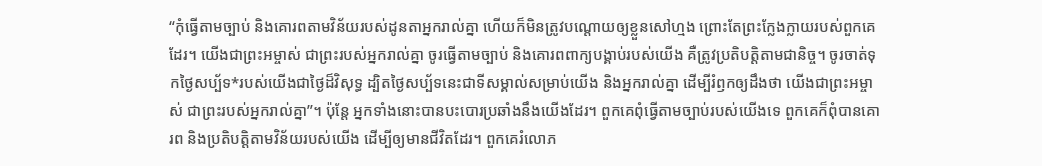“កុំធ្វើតាមច្បាប់ និងគោរពតាមវិន័យរបស់ដូនតាអ្នករាល់គ្នា ហើយក៏មិនត្រូវបណ្តោយឲ្យខ្លួនសៅហ្មង ព្រោះតែព្រះក្លែងក្លាយរបស់ពួកគេដែរ។ យើងជាព្រះអម្ចាស់ ជាព្រះរបស់អ្នករាល់គ្នា ចូរធ្វើតាមច្បាប់ និងគោរពពាក្យបង្គាប់របស់យើង គឺត្រូវប្រតិបត្តិតាមជានិច្ច។ ចូរចាត់ទុកថ្ងៃសប្ប័ទ*របស់យើងជាថ្ងៃដ៏វិសុទ្ធ ដ្បិតថ្ងៃសប្ប័ទនេះជាទីសម្គាល់សម្រាប់យើង និងអ្នករាល់គ្នា ដើម្បីរំឭកឲ្យដឹងថា យើងជាព្រះអម្ចាស់ ជាព្រះរបស់អ្នករាល់គ្នា”។ ប៉ុន្តែ អ្នកទាំងនោះបានបះបោរប្រឆាំងនឹងយើងដែរ។ ពួកគេពុំធ្វើតាមច្បាប់របស់យើងទេ ពួកគេក៏ពុំបានគោរព និងប្រតិបត្តិតាមវិន័យរបស់យើង ដើម្បីឲ្យមានជីវិតដែរ។ ពួកគេរំលោភ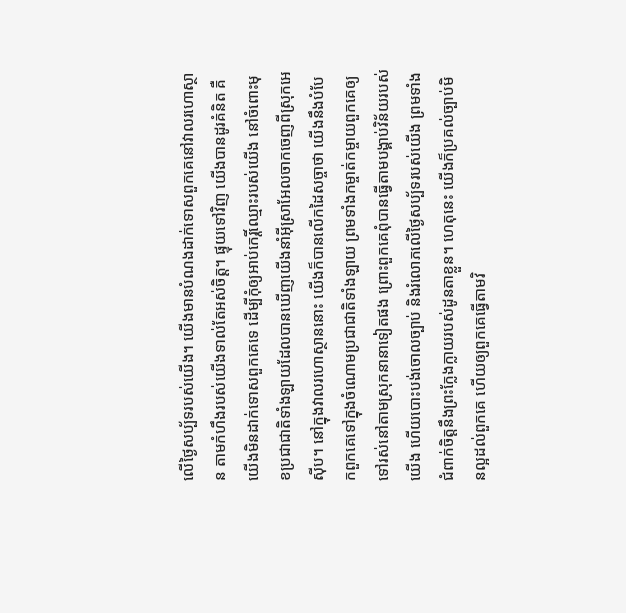លើថ្ងៃសប្ប័ទរបស់យើង។ យើងមានបំណងដាក់ទោសពួកគេនៅវាលរហោស្ថាន តាមកំហឹងរបស់យើងទាល់តែអស់ចិត្ត។ ផ្ទុយទៅវិញ យើងបានដូរគំនិត គឺយើងមិនដាក់ទោសពួកគេទេ ដើម្បីកុំឲ្យអាប់កេរ្តិ៍ឈ្មោះរបស់យើង នៅចំពោះមុខប្រជាជាតិទាំងឡាយដែលបានឃើញយើងនាំអ៊ីស្រាអែលចាកចេញពីស្រុកអេស៊ីប។ នៅក្នុងវាលរហោស្ថាននោះ យើងក៏បានលើកដៃសច្ចាថា យើងនឹងបំបែកពួកគេទៅក្នុងចំណោមប្រជាជាតិទាំងឡាយ ព្រមទាំងកម្ចាត់កម្ចាយពួកគេឲ្យទៅរស់នៅតាមស្រុកនានាទៀតផង ព្រោះពួកគេពុំបានធ្វើតាមបង្គាប់វិន័យរបស់យើង ហើយបោះបង់ចោលច្បាប់ និងរំលោភលើថ្ងៃសប្ប័ទរបស់យើង ព្រមទាំងជំពាក់ចិត្តនឹងព្រះក្លែងក្លាយរបស់ដូនតាខ្លួន។ ហេតុនេះ យើងក៏ប្រគល់ច្បាប់មិនល្អដល់ពួកគេ ហើយឲ្យពួកគេធ្វើតាមវិ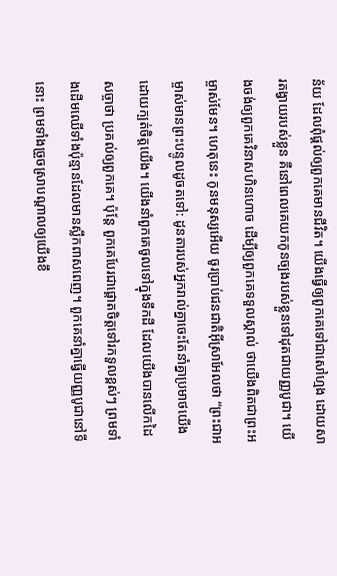ន័យ ដែលពុំផ្ដល់ឲ្យពួកគេមានជីវិត។ យើងធ្វើឲ្យពួកគេទៅជាសៅហ្មង ដោយសារតង្វាយរបស់ខ្លួន គឺនៅពេលគេយកកូនច្បងរបស់ខ្លួនទៅដុតជាយញ្ញបូជា។ យើងចង់ឲ្យពួកគេវិនាសហិនហោច ដើម្បីឲ្យពួកគេទទួលស្គាល់ ថាយើងពិតជាព្រះអម្ចាស់មែន។ ហេតុនេះ កូនមនុស្សអើយ ចូរប្រាប់ជនជាតិអ៊ីស្រាអែលថា “ព្រះជាអម្ចាស់មានព្រះបន្ទូលដូចតទៅ: ដូនតារបស់អ្នករាល់គ្នាចេះតែនាំគ្នាប្រមាថយើង ដោយក្បត់ចិត្តយើង។ យើងនាំពួកគេចូលទៅក្នុងទឹកដី ដែលយើងបានលើកដៃសច្ចាថា ប្រគល់ឲ្យពួកគេ។ ប៉ុន្តែ ពួកគេបែរជាផ្ដោតចិត្តទៅរកទួលខ្ពស់ៗ ព្រមទាំងដើមឈើទាំងប៉ុន្មានដែលមានស្លឹកពាសពេញ។ ពួកគេនាំគ្នាធ្វើយញ្ញបូជានៅទីនោះ ព្រមទាំងច្រួចស្រាបណ្ដាលឲ្យយើងខឹ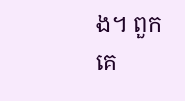ង។ ពួកគេ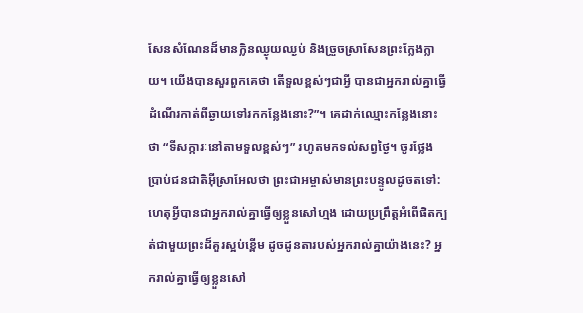សែនសំណែនដ៏មានក្លិនឈ្ងុយឈ្ងប់ និងច្រួចស្រាសែនព្រះក្លែងក្លាយ។ យើងបានសួរពួកគេថា តើទួលខ្ពស់ៗជាអ្វី បានជាអ្នករាល់គ្នាធ្វើដំណើរកាត់ពីឆ្ងាយទៅរកកន្លែងនោះ?”។ គេដាក់ឈ្មោះកន្លែងនោះថា “ទីសក្ការៈនៅតាមទួលខ្ពស់ៗ” រហូតមកទល់សព្វថ្ងៃ។ ចូរថ្លែងប្រាប់ជនជាតិអ៊ីស្រាអែលថា ព្រះជាអម្ចាស់មានព្រះបន្ទូលដូចតទៅ: ហេតុអ្វីបានជាអ្នករាល់គ្នាធ្វើឲ្យខ្លួនសៅហ្មង ដោយប្រព្រឹត្តអំពើផិតក្បត់ជាមួយព្រះដ៏គួរស្អប់ខ្ពើម ដូចដូនតារបស់អ្នករាល់គ្នាយ៉ាងនេះ? អ្នករាល់គ្នាធ្វើឲ្យខ្លួនសៅ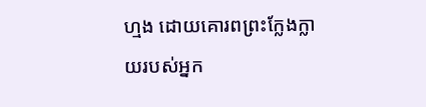ហ្មង ដោយគោរពព្រះក្លែងក្លាយរបស់អ្នក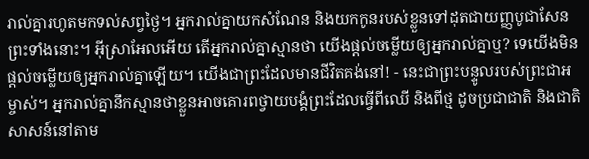រាល់គ្នារហូតមកទល់សព្វថ្ងៃ។ អ្នករាល់គ្នាយកសំណែន និងយកកូនរបស់ខ្លួនទៅដុតជាយញ្ញបូជាសែនព្រះទាំងនោះ។ អ៊ីស្រាអែលអើយ តើអ្នករាល់គ្នាស្មានថា យើងផ្ដល់ចម្លើយឲ្យអ្នករាល់គ្នាឬ? ទេយើងមិនផ្ដល់ចម្លើយឲ្យអ្នករាល់គ្នាឡើយ។ យើងជាព្រះដែលមានជីវិតគង់នៅ! - នេះជាព្រះបន្ទូលរបស់ព្រះជាអម្ចាស់។ អ្នករាល់គ្នានឹកស្មានថាខ្លួនអាចគោរពថ្វាយបង្គំព្រះដែលធ្វើពីឈើ និងពីថ្ម ដូចប្រជាជាតិ និងជាតិសាសន៍នៅតាម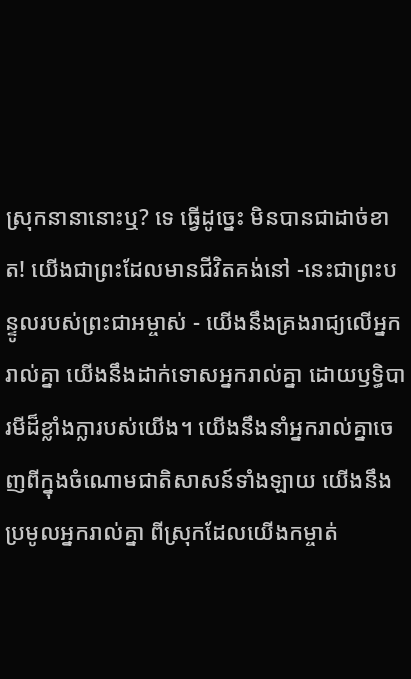ស្រុកនានានោះឬ? ទេ ធ្វើដូច្នេះ មិនបានជាដាច់ខាត! យើងជាព្រះដែលមានជីវិតគង់នៅ -នេះជាព្រះបន្ទូលរបស់ព្រះជាអម្ចាស់ - យើងនឹងគ្រងរាជ្យលើអ្នករាល់គ្នា យើងនឹងដាក់ទោសអ្នករាល់គ្នា ដោយឫទ្ធិបារមីដ៏ខ្លាំងក្លារបស់យើង។ យើងនឹងនាំអ្នករាល់គ្នាចេញពីក្នុងចំណោមជាតិសាសន៍ទាំងឡាយ យើងនឹងប្រមូលអ្នករាល់គ្នា ពីស្រុកដែលយើងកម្ចាត់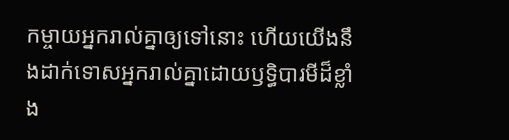កម្ចាយអ្នករាល់គ្នាឲ្យទៅនោះ ហើយយើងនឹងដាក់ទោសអ្នករាល់គ្នាដោយឫទ្ធិបារមីដ៏ខ្លាំង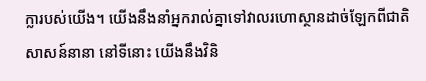ក្លារបស់យើង។ យើងនឹងនាំអ្នករាល់គ្នាទៅវាលរហោស្ថានដាច់ឡែកពីជាតិសាសន៍នានា នៅទីនោះ យើងនឹងវិនិ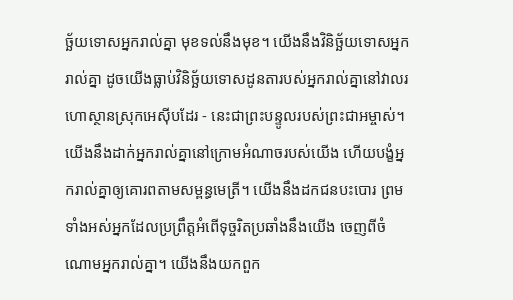ច្ឆ័យទោសអ្នករាល់គ្នា មុខទល់នឹងមុខ។ យើងនឹងវិនិច្ឆ័យទោសអ្នករាល់គ្នា ដូចយើងធ្លាប់វិនិច្ឆ័យទោសដូនតារបស់អ្នករាល់គ្នានៅវាលរហោស្ថានស្រុកអេស៊ីបដែរ - នេះជាព្រះបន្ទូលរបស់ព្រះជាអម្ចាស់។ យើងនឹងដាក់អ្នករាល់គ្នានៅក្រោមអំណាចរបស់យើង ហើយបង្ខំអ្នករាល់គ្នាឲ្យគោរពតាមសម្ពន្ធមេត្រី។ យើងនឹងដកជនបះបោរ ព្រមទាំងអស់អ្នកដែលប្រព្រឹត្តអំពើទុច្ចរិតប្រឆាំងនឹងយើង ចេញពីចំណោមអ្នករាល់គ្នា។ យើងនឹងយកពួក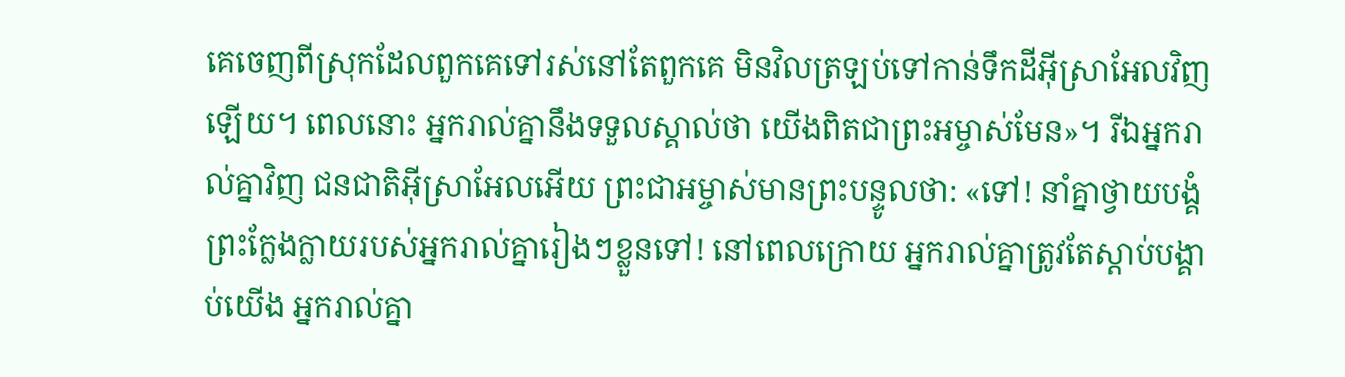គេចេញពីស្រុកដែលពួកគេទៅរស់នៅតែពួកគេ មិនវិលត្រឡប់ទៅកាន់ទឹកដីអ៊ីស្រាអែលវិញឡើយ។ ពេលនោះ អ្នករាល់គ្នានឹងទទួលស្គាល់ថា យើងពិតជាព្រះអម្ចាស់មែន»។ រីឯអ្នករាល់គ្នាវិញ ជនជាតិអ៊ីស្រាអែលអើយ ព្រះជាអម្ចាស់មានព្រះបន្ទូលថា: «ទៅ! នាំគ្នាថ្វាយបង្គំព្រះក្លែងក្លាយរបស់អ្នករាល់គ្នារៀងៗខ្លួនទៅ! នៅពេលក្រោយ អ្នករាល់គ្នាត្រូវតែស្ដាប់បង្គាប់យើង អ្នករាល់គ្នា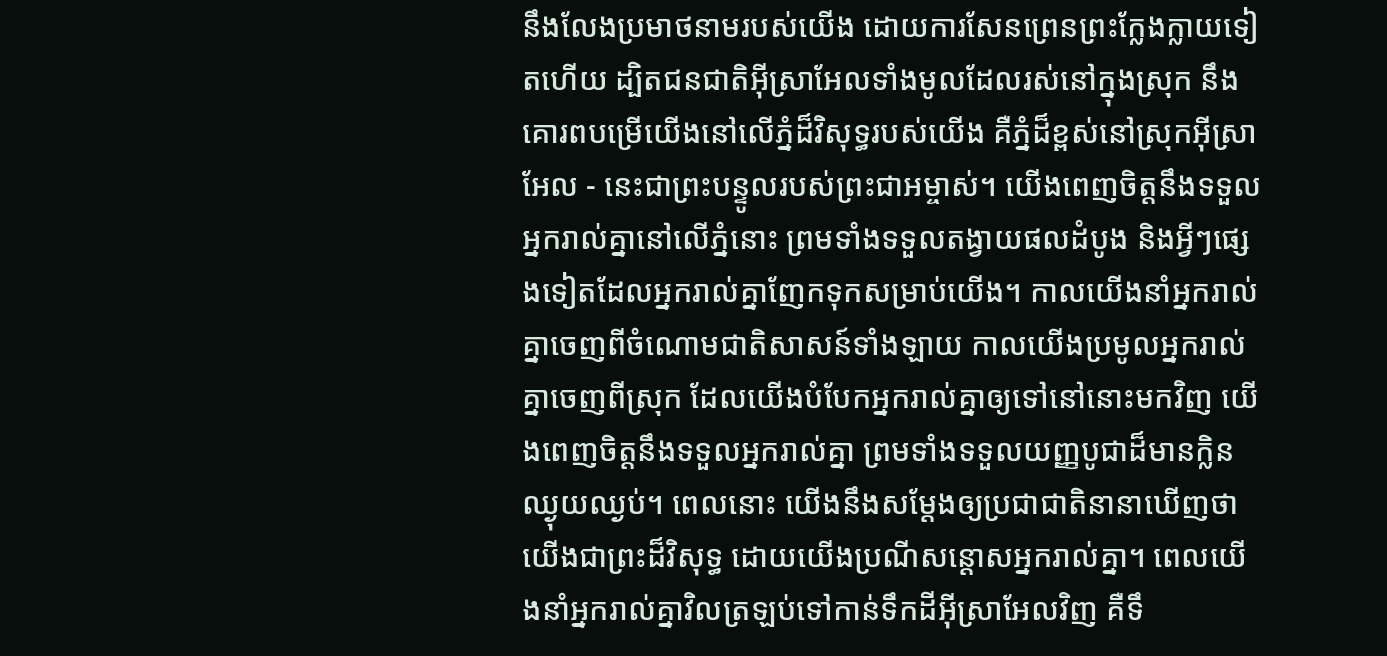នឹងលែងប្រមាថនាមរបស់យើង ដោយការសែនព្រេនព្រះក្លែងក្លាយទៀតហើយ ដ្បិតជនជាតិអ៊ីស្រាអែលទាំងមូលដែលរស់នៅក្នុងស្រុក នឹងគោរពបម្រើយើងនៅលើភ្នំដ៏វិសុទ្ធរបស់យើង គឺភ្នំដ៏ខ្ពស់នៅស្រុកអ៊ីស្រាអែល - នេះជាព្រះបន្ទូលរបស់ព្រះជាអម្ចាស់។ យើងពេញចិត្តនឹងទទួលអ្នករាល់គ្នានៅលើភ្នំនោះ ព្រមទាំងទទួលតង្វាយផលដំបូង និងអ្វីៗផ្សេងទៀតដែលអ្នករាល់គ្នាញែកទុកសម្រាប់យើង។ កាលយើងនាំអ្នករាល់គ្នាចេញពីចំណោមជាតិសាសន៍ទាំងឡាយ កាលយើងប្រមូលអ្នករាល់គ្នាចេញពីស្រុក ដែលយើងបំបែកអ្នករាល់គ្នាឲ្យទៅនៅនោះមកវិញ យើងពេញចិត្តនឹងទទួលអ្នករាល់គ្នា ព្រមទាំងទទួលយញ្ញបូជាដ៏មានក្លិនឈ្ងុយឈ្ងប់។ ពេលនោះ យើងនឹងសម្តែងឲ្យប្រជាជាតិនានាឃើញថា យើងជាព្រះដ៏វិសុទ្ធ ដោយយើងប្រណីសន្ដោសអ្នករាល់គ្នា។ ពេលយើងនាំអ្នករាល់គ្នាវិលត្រឡប់ទៅកាន់ទឹកដីអ៊ីស្រាអែលវិញ គឺទឹ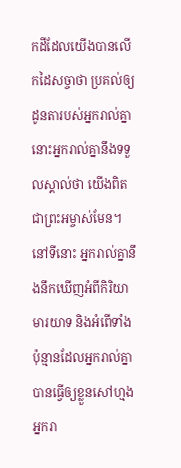កដីដែលយើងបានលើកដៃសច្ចាថា ប្រគល់ឲ្យដូនតារបស់អ្នករាល់គ្នា នោះអ្នករាល់គ្នានឹងទទួលស្គាល់ថា យើងពិតជាព្រះអម្ចាស់មែន។ នៅទីនោះ អ្នករាល់គ្នានឹងនឹកឃើញអំពីកិរិយាមារយាទ និងអំពើទាំងប៉ុន្មានដែលអ្នករាល់គ្នាបានធ្វើឲ្យខ្លួនសៅហ្មង អ្នករា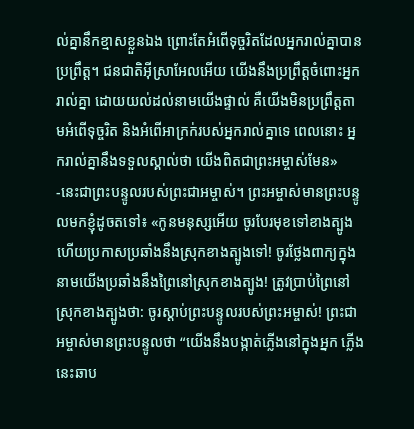ល់គ្នានឹកខ្មាសខ្លួនឯង ព្រោះតែអំពើទុច្ចរិតដែលអ្នករាល់គ្នាបានប្រព្រឹត្ត។ ជនជាតិអ៊ីស្រាអែលអើយ យើងនឹងប្រព្រឹត្តចំពោះអ្នករាល់គ្នា ដោយយល់ដល់នាមយើងផ្ទាល់ គឺយើងមិនប្រព្រឹត្តតាមអំពើទុច្ចរិត និងអំពើអាក្រក់របស់អ្នករាល់គ្នាទេ ពេលនោះ អ្នករាល់គ្នានឹងទទួលស្គាល់ថា យើងពិតជាព្រះអម្ចាស់មែន» -នេះជាព្រះបន្ទូលរបស់ព្រះជាអម្ចាស់។ ព្រះអម្ចាស់មានព្រះបន្ទូលមកខ្ញុំដូចតទៅ៖ «កូនមនុស្សអើយ ចូរបែរមុខទៅខាងត្បូង ហើយប្រកាសប្រឆាំងនឹងស្រុកខាងត្បូងទៅ! ចូរថ្លែងពាក្យក្នុងនាមយើងប្រឆាំងនឹងព្រៃនៅស្រុកខាងត្បូង! ត្រូវប្រាប់ព្រៃនៅស្រុកខាងត្បូងថា: ចូរស្ដាប់ព្រះបន្ទូលរបស់ព្រះអម្ចាស់! ព្រះជាអម្ចាស់មានព្រះបន្ទូលថា “យើងនឹងបង្កាត់ភ្លើងនៅក្នុងអ្នក ភ្លើងនេះឆាប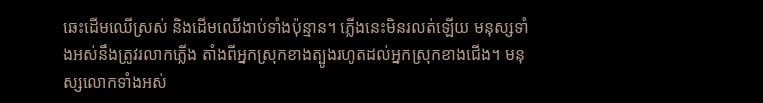ឆេះដើមឈើស្រស់ និងដើមឈើងាប់ទាំងប៉ុន្មាន។ ភ្លើងនេះមិនរលត់ឡើយ មនុស្សទាំងអស់នឹងត្រូវរលាកភ្លើង តាំងពីអ្នកស្រុកខាងត្បូងរហូតដល់អ្នកស្រុកខាងជើង។ មនុស្សលោកទាំងអស់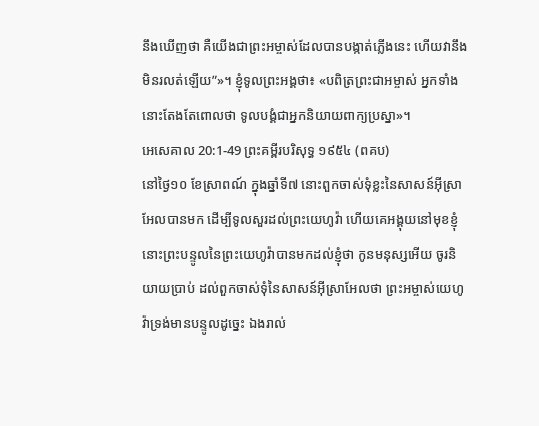នឹងឃើញថា គឺយើងជាព្រះអម្ចាស់ដែលបានបង្កាត់ភ្លើងនេះ ហើយវានឹងមិនរលត់ឡើយ”»។ ខ្ញុំទូលព្រះអង្គថា៖ «បពិត្រព្រះជាអម្ចាស់ អ្នកទាំងនោះតែងតែពោលថា ទូលបង្គំជាអ្នកនិយាយពាក្យប្រស្នា»។
អេសេគាល 20:1-49 ព្រះគម្ពីរបរិសុទ្ធ ១៩៥៤ (ពគប)
នៅថ្ងៃ១០ ខែស្រាពណ៍ ក្នុងឆ្នាំទី៧ នោះពួកចាស់ទុំខ្លះនៃសាសន៍អ៊ីស្រាអែលបានមក ដើម្បីទូលសួរដល់ព្រះយេហូវ៉ា ហើយគេអង្គុយនៅមុខខ្ញុំ នោះព្រះបន្ទូលនៃព្រះយេហូវ៉ាបានមកដល់ខ្ញុំថា កូនមនុស្សអើយ ចូរនិយាយប្រាប់ ដល់ពួកចាស់ទុំនៃសាសន៍អ៊ីស្រាអែលថា ព្រះអម្ចាស់យេហូវ៉ាទ្រង់មានបន្ទូលដូច្នេះ ឯងរាល់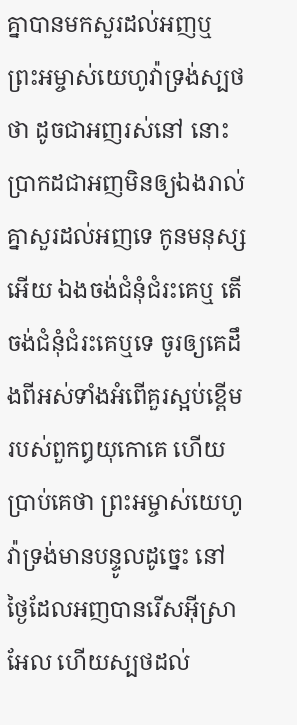គ្នាបានមកសួរដល់អញឬ ព្រះអម្ចាស់យេហូវ៉ាទ្រង់ស្បថថា ដូចជាអញរស់នៅ នោះប្រាកដជាអញមិនឲ្យឯងរាល់គ្នាសួរដល់អញទេ កូនមនុស្សអើយ ឯងចង់ជំនុំជំរះគេឬ តើចង់ជំនុំជំរះគេឬទេ ចូរឲ្យគេដឹងពីអស់ទាំងអំពើគួរស្អប់ខ្ពើមរបស់ពួកឰយុកោគេ ហើយប្រាប់គេថា ព្រះអម្ចាស់យេហូវ៉ាទ្រង់មានបន្ទូលដូច្នេះ នៅថ្ងៃដែលអញបានរើសអ៊ីស្រាអែល ហើយស្បថដល់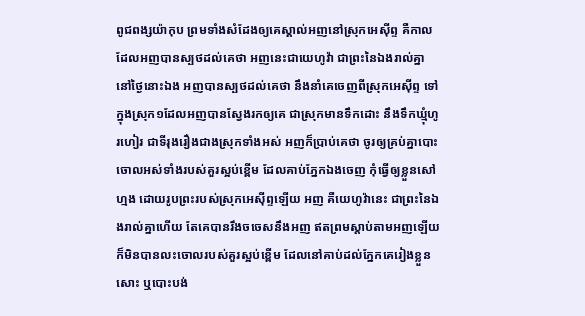ពូជពង្សយ៉ាកុប ព្រមទាំងសំដែងឲ្យគេស្គាល់អញនៅស្រុកអេស៊ីព្ទ គឺកាលដែលអញបានស្បថដល់គេថា អញនេះជាយេហូវ៉ា ជាព្រះនៃឯងរាល់គ្នា នៅថ្ងៃនោះឯង អញបានស្បថដល់គេថា នឹងនាំគេចេញពីស្រុកអេស៊ីព្ទ ទៅក្នុងស្រុក១ដែលអញបានស្វែងរកឲ្យគេ ជាស្រុកមានទឹកដោះ នឹងទឹកឃ្មុំហូរហៀរ ជាទីរុងរឿងជាងស្រុកទាំងអស់ អញក៏ប្រាប់គេថា ចូរឲ្យគ្រប់គ្នាបោះចោលអស់ទាំងរបស់គួរស្អប់ខ្ពើម ដែលគាប់ភ្នែកឯងចេញ កុំធ្វើឲ្យខ្លួនសៅហ្មង ដោយរូបព្រះរបស់ស្រុកអេស៊ីព្ទឡើយ អញ គឺយេហូវ៉ានេះ ជាព្រះនៃឯងរាល់គ្នាហើយ តែគេបានរឹងចចេសនឹងអញ ឥតព្រមស្តាប់តាមអញឡើយ ក៏មិនបានលះចោលរបស់គួរស្អប់ខ្ពើម ដែលនៅគាប់ដល់ភ្នែកគេរៀងខ្លួនសោះ ឬបោះបង់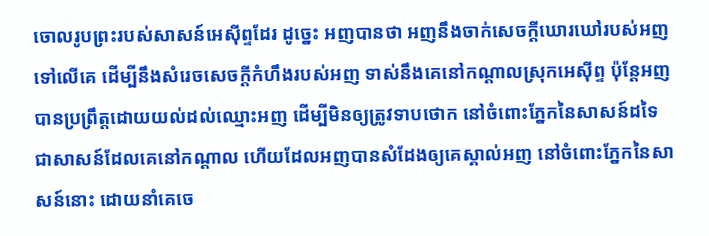ចោលរូបព្រះរបស់សាសន៍អេស៊ីព្ទដែរ ដូច្នេះ អញបានថា អញនឹងចាក់សេចក្ដីឃោរឃៅរបស់អញទៅលើគេ ដើម្បីនឹងសំរេចសេចក្ដីកំហឹងរបស់អញ ទាស់នឹងគេនៅកណ្តាលស្រុកអេស៊ីព្ទ ប៉ុន្តែអញបានប្រព្រឹត្តដោយយល់ដល់ឈ្មោះអញ ដើម្បីមិនឲ្យត្រូវទាបថោក នៅចំពោះភ្នែកនៃសាសន៍ដទៃ ជាសាសន៍ដែលគេនៅកណ្តាល ហើយដែលអញបានសំដែងឲ្យគេស្គាល់អញ នៅចំពោះភ្នែកនៃសាសន៍នោះ ដោយនាំគេចេ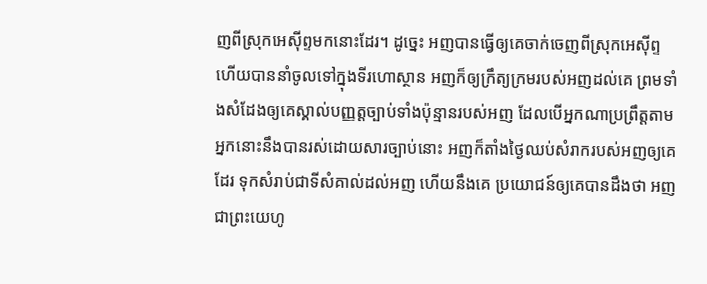ញពីស្រុកអេស៊ីព្ទមកនោះដែរ។ ដូច្នេះ អញបានធ្វើឲ្យគេចាក់ចេញពីស្រុកអេស៊ីព្ទ ហើយបាននាំចូលទៅក្នុងទីរហោស្ថាន អញក៏ឲ្យក្រឹត្យក្រមរបស់អញដល់គេ ព្រមទាំងសំដែងឲ្យគេស្គាល់បញ្ញត្តច្បាប់ទាំងប៉ុន្មានរបស់អញ ដែលបើអ្នកណាប្រព្រឹត្តតាម អ្នកនោះនឹងបានរស់ដោយសារច្បាប់នោះ អញក៏តាំងថ្ងៃឈប់សំរាករបស់អញឲ្យគេដែរ ទុកសំរាប់ជាទីសំគាល់ដល់អញ ហើយនឹងគេ ប្រយោជន៍ឲ្យគេបានដឹងថា អញជាព្រះយេហូ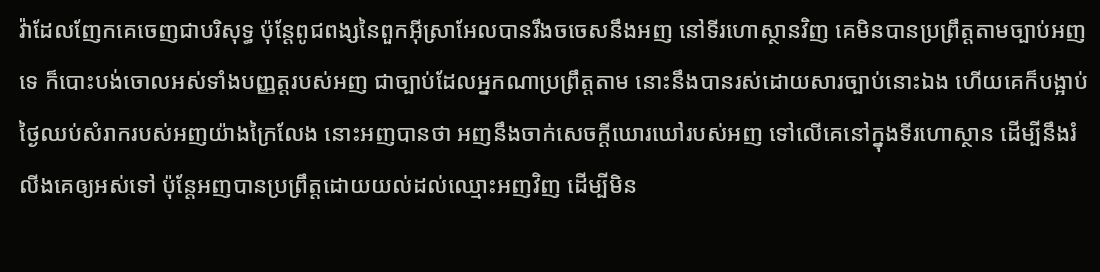វ៉ាដែលញែកគេចេញជាបរិសុទ្ធ ប៉ុន្តែពូជពង្សនៃពួកអ៊ីស្រាអែលបានរឹងចចេសនឹងអញ នៅទីរហោស្ថានវិញ គេមិនបានប្រព្រឹត្តតាមច្បាប់អញទេ ក៏បោះបង់ចោលអស់ទាំងបញ្ញត្តរបស់អញ ជាច្បាប់ដែលអ្នកណាប្រព្រឹត្តតាម នោះនឹងបានរស់ដោយសារច្បាប់នោះឯង ហើយគេក៏បង្អាប់ថ្ងៃឈប់សំរាករបស់អញយ៉ាងក្រៃលែង នោះអញបានថា អញនឹងចាក់សេចក្ដីឃោរឃៅរបស់អញ ទៅលើគេនៅក្នុងទីរហោស្ថាន ដើម្បីនឹងរំលីងគេឲ្យអស់ទៅ ប៉ុន្តែអញបានប្រព្រឹត្តដោយយល់ដល់ឈ្មោះអញវិញ ដើម្បីមិន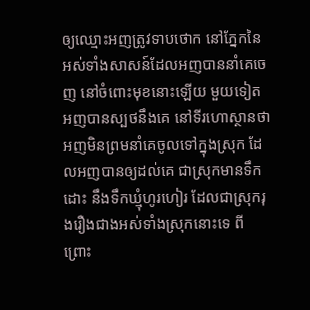ឲ្យឈ្មោះអញត្រូវទាបថោក នៅភ្នែកនៃអស់ទាំងសាសន៍ដែលអញបាននាំគេចេញ នៅចំពោះមុខនោះឡើយ មួយទៀត អញបានស្បថនឹងគេ នៅទីរហោស្ថានថា អញមិនព្រមនាំគេចូលទៅក្នុងស្រុក ដែលអញបានឲ្យដល់គេ ជាស្រុកមានទឹកដោះ នឹងទឹកឃ្មុំហូរហៀរ ដែលជាស្រុករុងរឿងជាងអស់ទាំងស្រុកនោះទេ ពីព្រោះ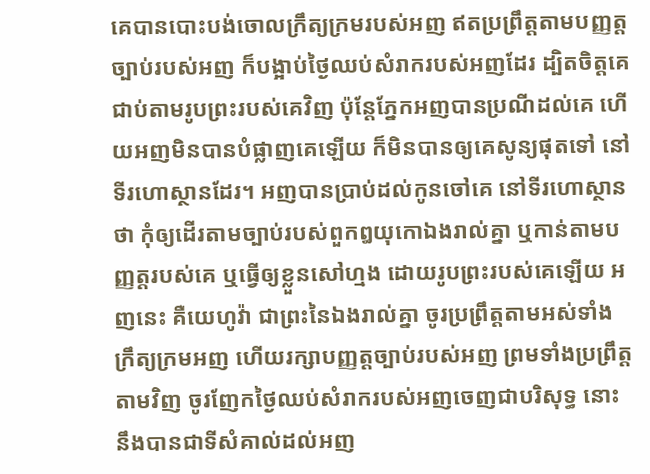គេបានបោះបង់ចោលក្រឹត្យក្រមរបស់អញ ឥតប្រព្រឹត្តតាមបញ្ញត្តច្បាប់របស់អញ ក៏បង្អាប់ថ្ងៃឈប់សំរាករបស់អញដែរ ដ្បិតចិត្តគេជាប់តាមរូបព្រះរបស់គេវិញ ប៉ុន្តែភ្នែកអញបានប្រណីដល់គេ ហើយអញមិនបានបំផ្លាញគេឡើយ ក៏មិនបានឲ្យគេសូន្យផុតទៅ នៅទីរហោស្ថានដែរ។ អញបានប្រាប់ដល់កូនចៅគេ នៅទីរហោស្ថានថា កុំឲ្យដើរតាមច្បាប់របស់ពួកឰយុកោឯងរាល់គ្នា ឬកាន់តាមបញ្ញត្តរបស់គេ ឬធ្វើឲ្យខ្លួនសៅហ្មង ដោយរូបព្រះរបស់គេឡើយ អញនេះ គឺយេហូវ៉ា ជាព្រះនៃឯងរាល់គ្នា ចូរប្រព្រឹត្តតាមអស់ទាំងក្រឹត្យក្រមអញ ហើយរក្សាបញ្ញត្តច្បាប់របស់អញ ព្រមទាំងប្រព្រឹត្តតាមវិញ ចូរញែកថ្ងៃឈប់សំរាករបស់អញចេញជាបរិសុទ្ធ នោះនឹងបានជាទីសំគាល់ដល់អញ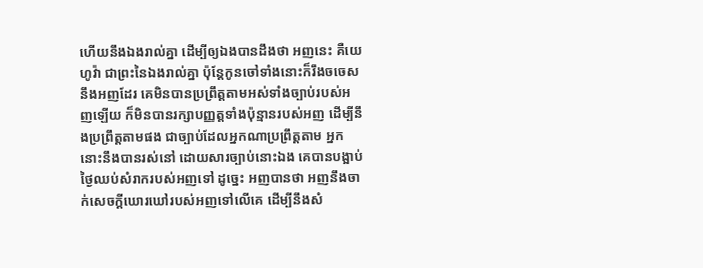ហើយនឹងឯងរាល់គ្នា ដើម្បីឲ្យឯងបានដឹងថា អញនេះ គឺយេហូវ៉ា ជាព្រះនៃឯងរាល់គ្នា ប៉ុន្តែកូនចៅទាំងនោះក៏រឹងចចេសនឹងអញដែរ គេមិនបានប្រព្រឹត្តតាមអស់ទាំងច្បាប់របស់អញឡើយ ក៏មិនបានរក្សាបញ្ញត្តទាំងប៉ុន្មានរបស់អញ ដើម្បីនឹងប្រព្រឹត្តតាមផង ជាច្បាប់ដែលអ្នកណាប្រព្រឹត្តតាម អ្នកនោះនឹងបានរស់នៅ ដោយសារច្បាប់នោះឯង គេបានបង្អាប់ថ្ងៃឈប់សំរាករបស់អញទៅ ដូច្នេះ អញបានថា អញនឹងចាក់សេចក្ដីឃោរឃៅរបស់អញទៅលើគេ ដើម្បីនឹងសំ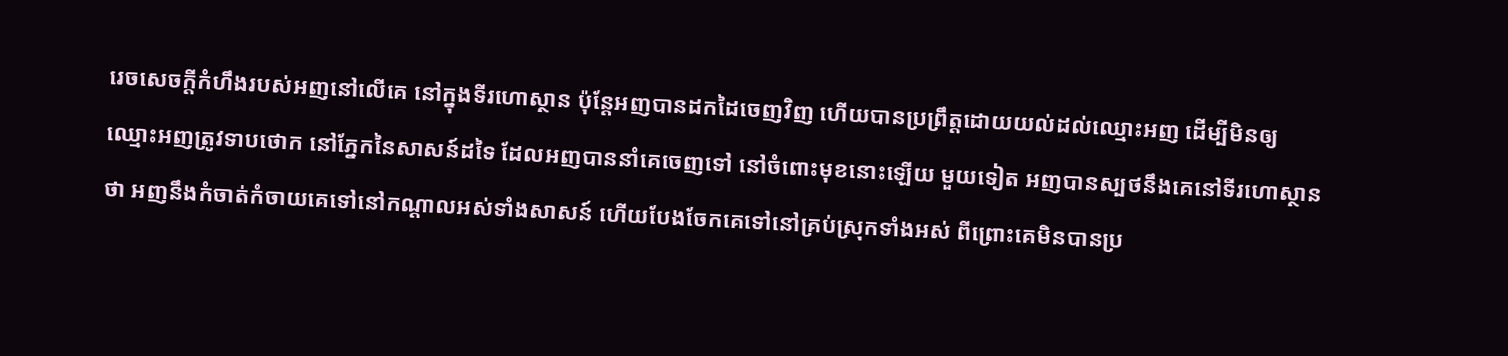រេចសេចក្ដីកំហឹងរបស់អញនៅលើគេ នៅក្នុងទីរហោស្ថាន ប៉ុន្តែអញបានដកដៃចេញវិញ ហើយបានប្រព្រឹត្តដោយយល់ដល់ឈ្មោះអញ ដើម្បីមិនឲ្យឈ្មោះអញត្រូវទាបថោក នៅភ្នែកនៃសាសន៍ដទៃ ដែលអញបាននាំគេចេញទៅ នៅចំពោះមុខនោះឡើយ មួយទៀត អញបានស្បថនឹងគេនៅទីរហោស្ថានថា អញនឹងកំចាត់កំចាយគេទៅនៅកណ្តាលអស់ទាំងសាសន៍ ហើយបែងចែកគេទៅនៅគ្រប់ស្រុកទាំងអស់ ពីព្រោះគេមិនបានប្រ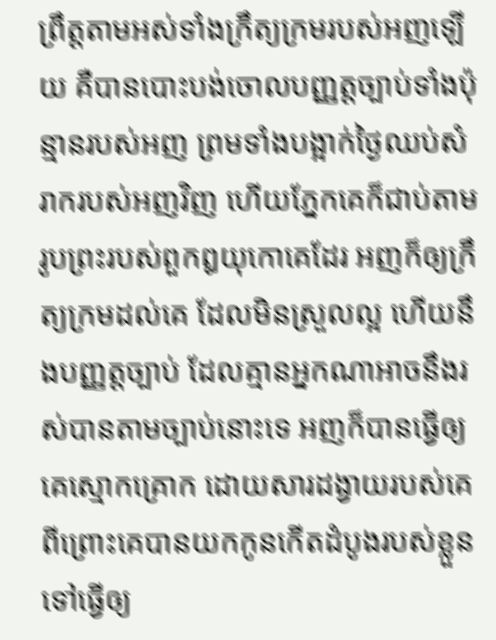ព្រឹត្តតាមអស់ទាំងក្រឹត្យក្រមរបស់អញឡើយ គឺបានបោះបង់ចោលបញ្ញត្តច្បាប់ទាំងប៉ុន្មានរបស់អញ ព្រមទាំងបង្អាក់ថ្ងៃឈប់សំរាករបស់អញវិញ ហើយភ្នែកគេក៏ជាប់តាមរូបព្រះរបស់ពួកឰយុកោគេដែរ អញក៏ឲ្យក្រឹត្យក្រមដល់គេ ដែលមិនស្រួលល្អ ហើយនឹងបញ្ញត្តច្បាប់ ដែលគ្មានអ្នកណាអាចនឹងរស់បានតាមច្បាប់នោះទេ អញក៏បានធ្វើឲ្យគេស្មោកគ្រោក ដោយសារដង្វាយរបស់គេ ពីព្រោះគេបានយកកូនកើតដំបូងរបស់ខ្លួន ទៅធ្វើឲ្យ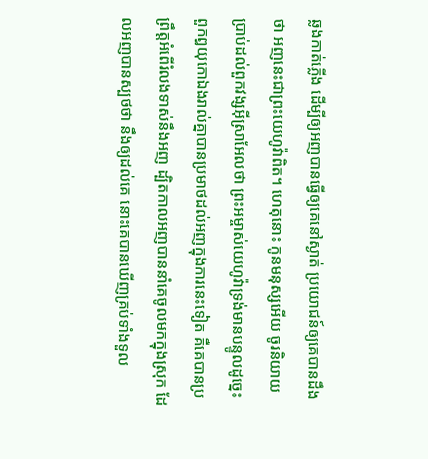ឆ្លងកាត់ភ្លើង ដើម្បីឲ្យអញបានធ្វើឲ្យគេនៅស្ងាត់ ប្រយោជន៍ឲ្យគេបានដឹងថា អញនេះជាព្រះយេហូវ៉ាពិត។ ហេតុនោះ កូនមនុស្សអើយ ចូរនិយាយប្រាប់ដល់ពួកវង្សអ៊ីស្រាអែលថា ព្រះអម្ចាស់យេហូវ៉ាទ្រង់មានបន្ទូលដូច្នេះ ពួកឰយុកោឯងរាល់គ្នាបានប្រមាថដល់អញក្នុងការនេះទៀត គឺគេបានប្រព្រឹត្តអំពើរំលងទាស់នឹងអញ ដ្បិតកាលអញបាននាំគេចូលមកក្នុងស្រុក ដែលអញបានស្បថថា នឹងឲ្យដល់គេ នោះគេបានឃើញគ្រប់ទាំងទួល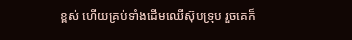ខ្ពស់ ហើយគ្រប់ទាំងដើមឈើស៊ុបទ្រុប រួចគេក៏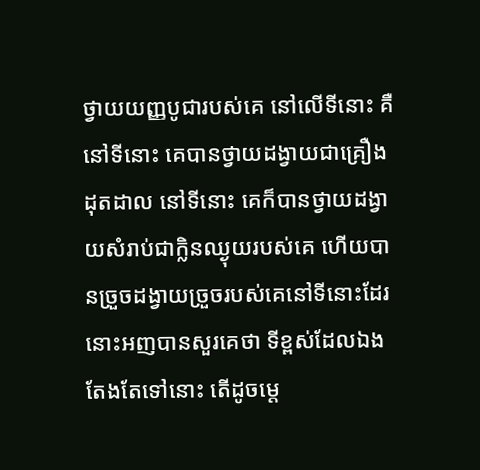ថ្វាយយញ្ញបូជារបស់គេ នៅលើទីនោះ គឺនៅទីនោះ គេបានថ្វាយដង្វាយជាគ្រឿងដុតដាល នៅទីនោះ គេក៏បានថ្វាយដង្វាយសំរាប់ជាក្លិនឈ្ងុយរបស់គេ ហើយបានច្រួចដង្វាយច្រួចរបស់គេនៅទីនោះដែរ នោះអញបានសួរគេថា ទីខ្ពស់ដែលឯងតែងតែទៅនោះ តើដូចម្តេ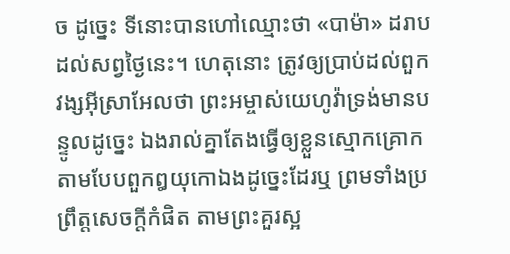ច ដូច្នេះ ទីនោះបានហៅឈ្មោះថា «បាម៉ា» ដរាបដល់សព្វថ្ងៃនេះ។ ហេតុនោះ ត្រូវឲ្យប្រាប់ដល់ពួកវង្សអ៊ីស្រាអែលថា ព្រះអម្ចាស់យេហូវ៉ាទ្រង់មានបន្ទូលដូច្នេះ ឯងរាល់គ្នាតែងធ្វើឲ្យខ្លួនស្មោកគ្រោក តាមបែបពួកឰយុកោឯងដូច្នេះដែរឬ ព្រមទាំងប្រព្រឹត្តសេចក្ដីកំផិត តាមព្រះគួរស្អ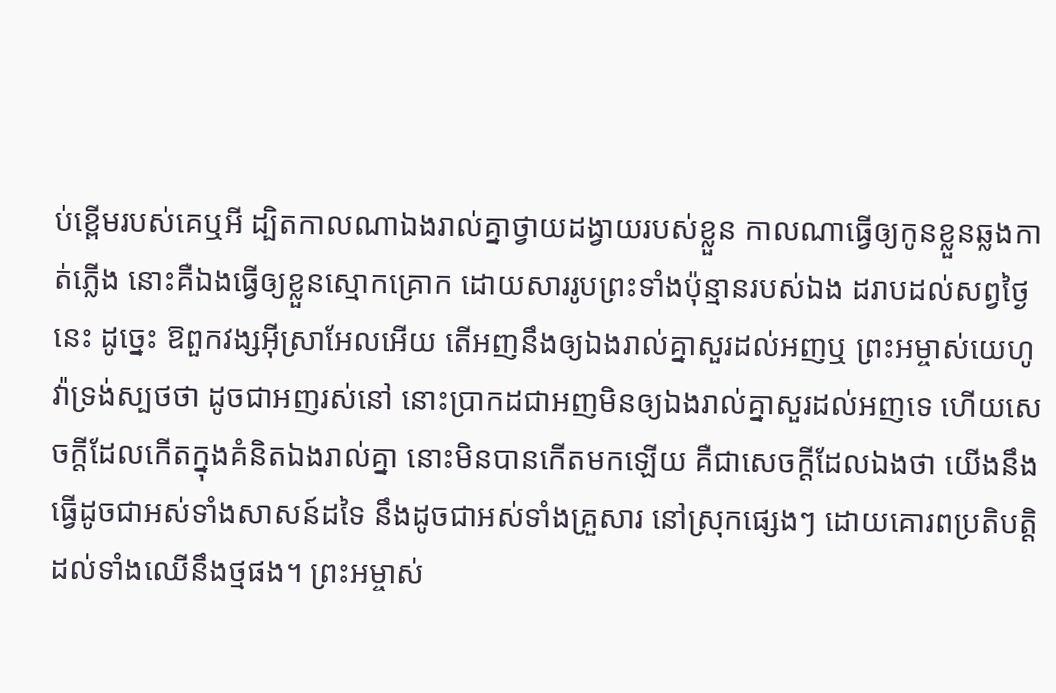ប់ខ្ពើមរបស់គេឬអី ដ្បិតកាលណាឯងរាល់គ្នាថ្វាយដង្វាយរបស់ខ្លួន កាលណាធ្វើឲ្យកូនខ្លួនឆ្លងកាត់ភ្លើង នោះគឺឯងធ្វើឲ្យខ្លួនស្មោកគ្រោក ដោយសាររូបព្រះទាំងប៉ុន្មានរបស់ឯង ដរាបដល់សព្វថ្ងៃនេះ ដូច្នេះ ឱពួកវង្សអ៊ីស្រាអែលអើយ តើអញនឹងឲ្យឯងរាល់គ្នាសួរដល់អញឬ ព្រះអម្ចាស់យេហូវ៉ាទ្រង់ស្បថថា ដូចជាអញរស់នៅ នោះប្រាកដជាអញមិនឲ្យឯងរាល់គ្នាសួរដល់អញទេ ហើយសេចក្ដីដែលកើតក្នុងគំនិតឯងរាល់គ្នា នោះមិនបានកើតមកឡើយ គឺជាសេចក្ដីដែលឯងថា យើងនឹងធ្វើដូចជាអស់ទាំងសាសន៍ដទៃ នឹងដូចជាអស់ទាំងគ្រួសារ នៅស្រុកផ្សេងៗ ដោយគោរពប្រតិបត្តិដល់ទាំងឈើនឹងថ្មផង។ ព្រះអម្ចាស់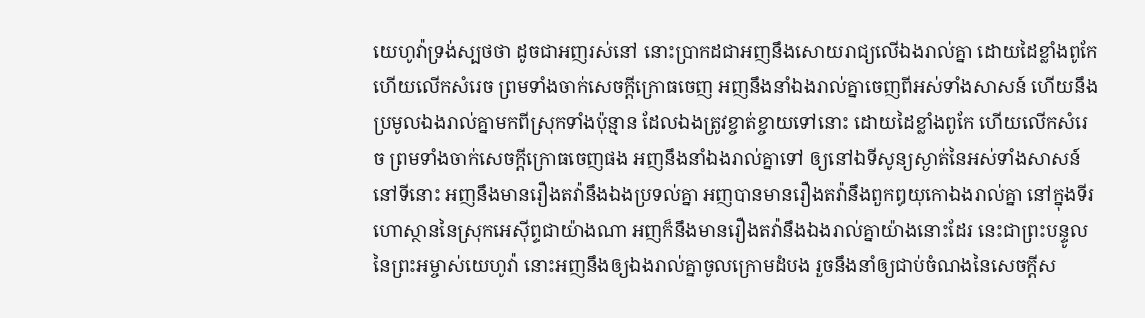យេហូវ៉ាទ្រង់ស្បថថា ដូចជាអញរស់នៅ នោះប្រាកដជាអញនឹងសោយរាជ្យលើឯងរាល់គ្នា ដោយដៃខ្លាំងពូកែ ហើយលើកសំរេច ព្រមទាំងចាក់សេចក្ដីក្រោធចេញ អញនឹងនាំឯងរាល់គ្នាចេញពីអស់ទាំងសាសន៍ ហើយនឹងប្រមូលឯងរាល់គ្នាមកពីស្រុកទាំងប៉ុន្មាន ដែលឯងត្រូវខ្ចាត់ខ្ចាយទៅនោះ ដោយដៃខ្លាំងពូកែ ហើយលើកសំរេច ព្រមទាំងចាក់សេចក្ដីក្រោធចេញផង អញនឹងនាំឯងរាល់គ្នាទៅ ឲ្យនៅឯទីសូន្យស្ងាត់នៃអស់ទាំងសាសន៍ នៅទីនោះ អញនឹងមានរឿងតវ៉ានឹងឯងប្រទល់គ្នា អញបានមានរឿងតវ៉ានឹងពួកឰយុកោឯងរាល់គ្នា នៅក្នុងទីរហោស្ថាននៃស្រុកអេស៊ីព្ទជាយ៉ាងណា អញក៏នឹងមានរឿងតវ៉ានឹងឯងរាល់គ្នាយ៉ាងនោះដែរ នេះជាព្រះបន្ទូលនៃព្រះអម្ចាស់យេហូវ៉ា នោះអញនឹងឲ្យឯងរាល់គ្នាចូលក្រោមដំបង រួចនឹងនាំឲ្យជាប់ចំណងនៃសេចក្ដីស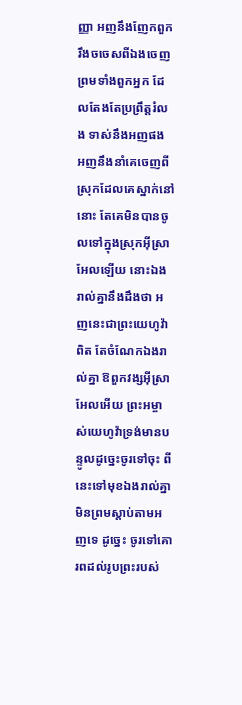ញ្ញា អញនឹងញែកពួករឹងចចេសពីឯងចេញ ព្រមទាំងពួកអ្នក ដែលតែងតែប្រព្រឹត្តរំលង ទាស់នឹងអញផង អញនឹងនាំគេចេញពីស្រុកដែលគេស្នាក់នៅនោះ តែគេមិនបានចូលទៅក្នុងស្រុកអ៊ីស្រាអែលឡើយ នោះឯងរាល់គ្នានឹងដឹងថា អញនេះជាព្រះយេហូវ៉ាពិត តែចំណែកឯងរាល់គ្នា ឱពួកវង្សអ៊ីស្រាអែលអើយ ព្រះអម្ចាស់យេហូវ៉ាទ្រង់មានបន្ទូលដូច្នេះចូរទៅចុះ ពីនេះទៅមុខឯងរាល់គ្នាមិនព្រមស្តាប់តាមអញទេ ដូច្នេះ ចូរទៅគោរពដល់រូបព្រះរបស់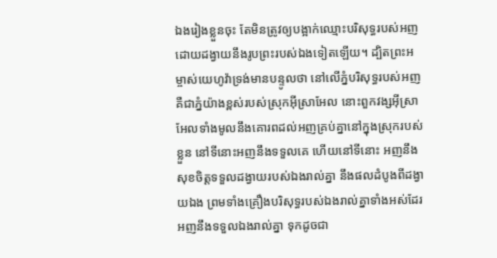ឯងរៀងខ្លួនចុះ តែមិនត្រូវឲ្យបង្អាក់ឈ្មោះបរិសុទ្ធរបស់អញ ដោយដង្វាយនឹងរូបព្រះរបស់ឯងទៀតឡើយ។ ដ្បិតព្រះអម្ចាស់យេហូវ៉ាទ្រង់មានបន្ទូលថា នៅលើភ្នំបរិសុទ្ធរបស់អញ គឺជាភ្នំយ៉ាងខ្ពស់របស់ស្រុកអ៊ីស្រាអែល នោះពួកវង្សអ៊ីស្រាអែលទាំងមូលនឹងគោរពដល់អញគ្រប់គ្នានៅក្នុងស្រុករបស់ខ្លួន នៅទីនោះអញនឹងទទួលគេ ហើយនៅទីនោះ អញនឹងសុខចិត្តទទួលដង្វាយរបស់ឯងរាល់គ្នា នឹងផលដំបូងពីដង្វាយឯង ព្រមទាំងគ្រឿងបរិសុទ្ធរបស់ឯងរាល់គ្នាទាំងអស់ដែរ អញនឹងទទួលឯងរាល់គ្នា ទុកដូចជា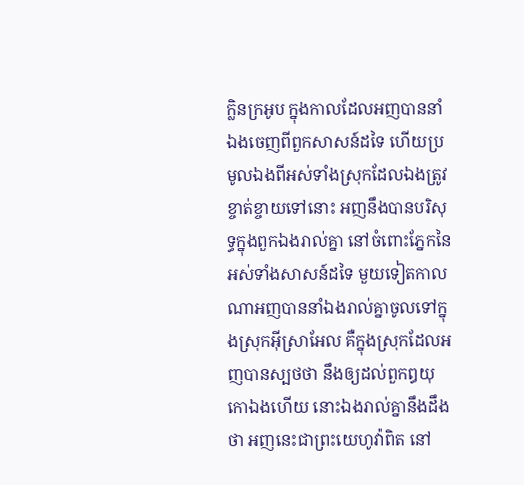ក្លិនក្រអូប ក្នុងកាលដែលអញបាននាំឯងចេញពីពួកសាសន៍ដទៃ ហើយប្រមូលឯងពីអស់ទាំងស្រុកដែលឯងត្រូវខ្ចាត់ខ្ចាយទៅនោះ អញនឹងបានបរិសុទ្ធក្នុងពួកឯងរាល់គ្នា នៅចំពោះភ្នែកនៃអស់ទាំងសាសន៍ដទៃ មួយទៀតកាលណាអញបាននាំឯងរាល់គ្នាចូលទៅក្នុងស្រុកអ៊ីស្រាអែល គឺក្នុងស្រុកដែលអញបានស្បថថា នឹងឲ្យដល់ពួកឰយុកោឯងហើយ នោះឯងរាល់គ្នានឹងដឹងថា អញនេះជាព្រះយេហូវ៉ាពិត នៅ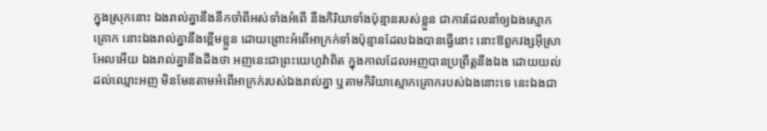ក្នុងស្រុកនោះ ឯងរាល់គ្នានឹងនឹកចាំពីអស់ទាំងអំពើ នឹងកិរិយាទាំងប៉ុន្មានរបស់ខ្លួន ជាការដែលនាំឲ្យឯងស្មោកគ្រោក នោះឯងរាល់គ្នានឹងខ្ពើមខ្លួន ដោយព្រោះអំពើអាក្រក់ទាំងប៉ុន្មានដែលឯងបានធ្វើនោះ នោះឱពួកវង្សអ៊ីស្រាអែលអើយ ឯងរាល់គ្នានឹងដឹងថា អញនេះជាព្រះយេហូវ៉ាពិត ក្នុងកាលដែលអញបានប្រព្រឹត្តនឹងឯង ដោយយល់ដល់ឈ្មោះអញ មិនមែនតាមអំពើអាក្រក់របស់ឯងរាល់គ្នា ឬតាមកិរិយាស្មោកគ្រោករបស់ឯងនោះទេ នេះឯងជា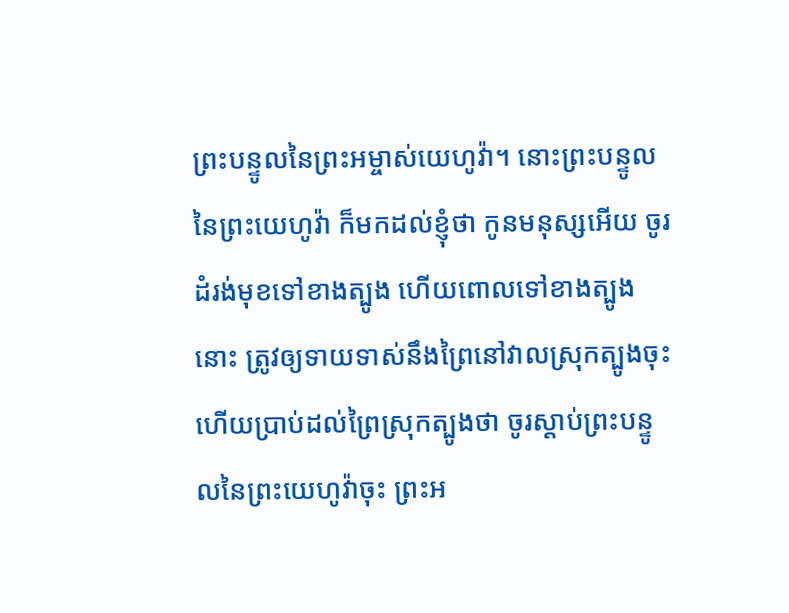ព្រះបន្ទូលនៃព្រះអម្ចាស់យេហូវ៉ា។ នោះព្រះបន្ទូល នៃព្រះយេហូវ៉ា ក៏មកដល់ខ្ញុំថា កូនមនុស្សអើយ ចូរដំរង់មុខទៅខាងត្បូង ហើយពោលទៅខាងត្បូងនោះ ត្រូវឲ្យទាយទាស់នឹងព្រៃនៅវាលស្រុកត្បូងចុះ ហើយប្រាប់ដល់ព្រៃស្រុកត្បូងថា ចូរស្តាប់ព្រះបន្ទូលនៃព្រះយេហូវ៉ាចុះ ព្រះអ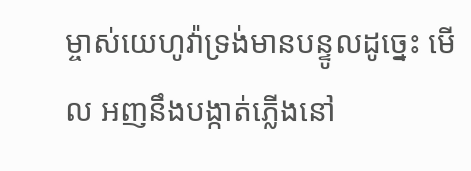ម្ចាស់យេហូវ៉ាទ្រង់មានបន្ទូលដូច្នេះ មើល អញនឹងបង្កាត់ភ្លើងនៅ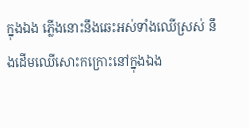ក្នុងឯង ភ្លើងនោះនឹងឆេះអស់ទាំងឈើស្រស់ នឹងដើមឈើសោះកក្រោះនៅក្នុងឯង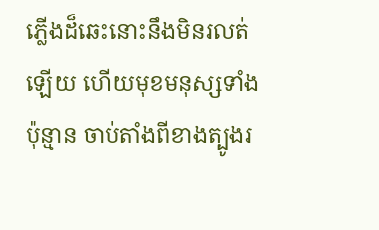ភ្លើងដ៏ឆេះនោះនឹងមិនរលត់ឡើយ ហើយមុខមនុស្សទាំងប៉ុន្មាន ចាប់តាំងពីខាងត្បូងរ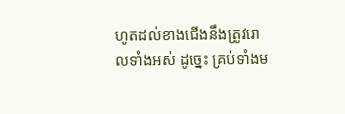ហូតដល់ខាងជើងនឹងត្រូវរោលទាំងអស់ ដូច្នេះ គ្រប់ទាំងម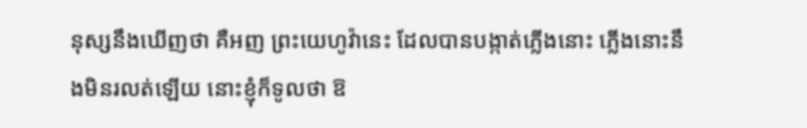នុស្សនឹងឃើញថា គឺអញ ព្រះយេហូវ៉ានេះ ដែលបានបង្កាត់ភ្លើងនោះ ភ្លើងនោះនឹងមិនរលត់ឡើយ នោះខ្ញុំក៏ទូលថា ឱ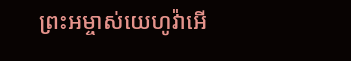ព្រះអម្ចាស់យេហូវ៉ាអើ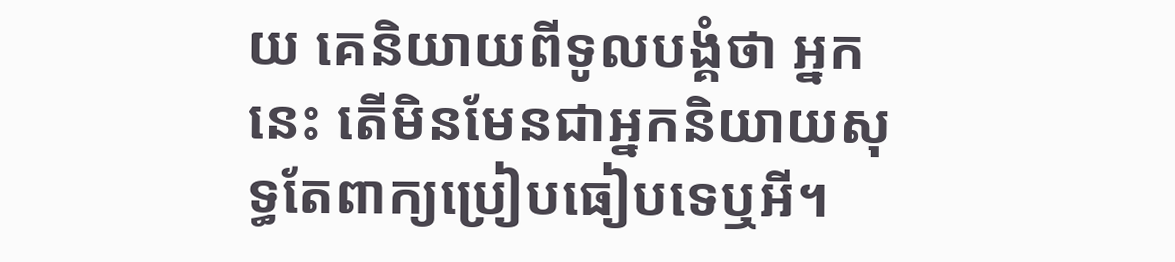យ គេនិយាយពីទូលបង្គំថា អ្នកនេះ តើមិនមែនជាអ្នកនិយាយសុទ្ធតែពាក្យប្រៀបធៀបទេឬអី។